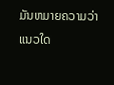ມັນຫມາຍຄວາມວ່າແນວໃດ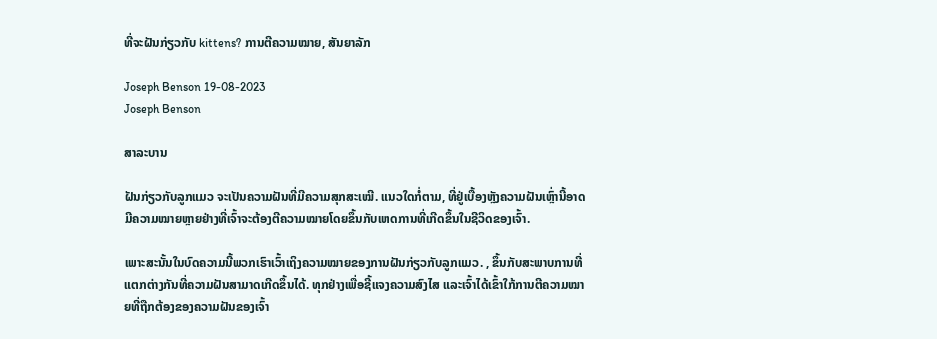ທີ່ຈະຝັນກ່ຽວກັບ kittens? ການຕີຄວາມໝາຍ, ສັນຍາລັກ

Joseph Benson 19-08-2023
Joseph Benson

ສາລະບານ

ຝັນກ່ຽວກັບລູກແມວ ຈະເປັນຄວາມຝັນທີ່ມີຄວາມສຸກສະເໝີ. ແນວໃດກໍ່ຕາມ, ທີ່ຢູ່ເບື້ອງຫຼັງຄວາມຝັນເຫຼົ່ານີ້ອາດມີຄວາມໝາຍຫຼາຍຢ່າງທີ່ເຈົ້າຈະຕ້ອງຕີຄວາມໝາຍໂດຍຂຶ້ນກັບເຫດການທີ່ເກີດຂຶ້ນໃນຊີວິດຂອງເຈົ້າ.

ເພາະສະນັ້ນໃນບົດຄວາມນີ້ພວກເຮົາເວົ້າເຖິງຄວາມໝາຍຂອງການຝັນກ່ຽວກັບລູກແມວ. , ຂຶ້ນກັບສະພາບການທີ່ແຕກຕ່າງກັນທີ່ຄວາມຝັນສາມາດເກີດຂຶ້ນໄດ້. ທຸກຢ່າງເພື່ອຊີ້ແຈງຄວາມສົງໄສ ແລະເຈົ້າໄດ້ເຂົ້າໃກ້ການຕີຄວາມໝາຍທີ່ຖືກຕ້ອງຂອງຄວາມຝັນຂອງເຈົ້າ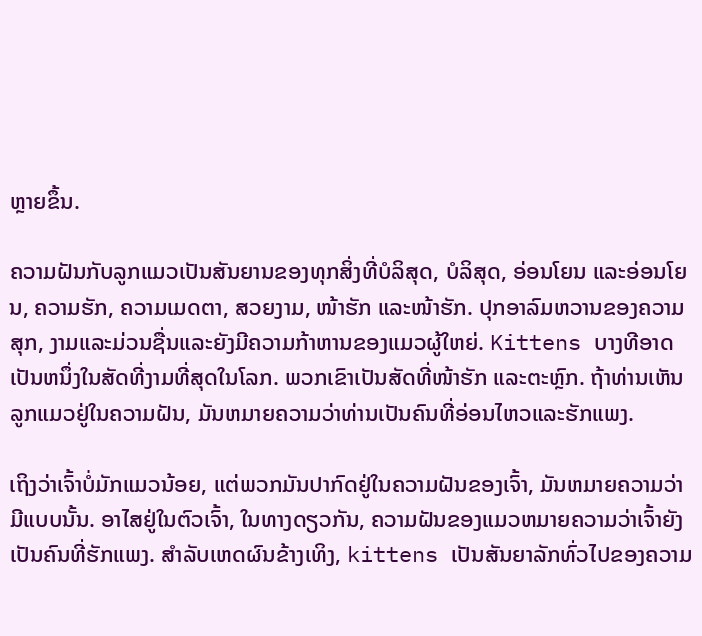ຫຼາຍຂຶ້ນ.

ຄວາມຝັນກັບລູກແມວເປັນສັນຍານຂອງທຸກສິ່ງທີ່ບໍລິສຸດ, ບໍລິສຸດ, ອ່ອນໂຍນ ແລະອ່ອນໂຍນ, ຄວາມຮັກ, ຄວາມເມດຕາ, ສວຍງາມ, ໜ້າຮັກ ແລະໜ້າຮັກ. ປຸກອາລົມຫວານຂອງຄວາມສຸກ, ງາມແລະມ່ວນຊື່ນແລະຍັງມີຄວາມກ້າຫານຂອງແມວຜູ້ໃຫຍ່. Kittens ບາງທີອາດເປັນຫນຶ່ງໃນສັດທີ່ງາມທີ່ສຸດໃນໂລກ. ພວກເຂົາເປັນສັດທີ່ໜ້າຮັກ ແລະຕະຫຼົກ. ຖ້າທ່ານເຫັນລູກແມວຢູ່ໃນຄວາມຝັນ, ມັນຫມາຍຄວາມວ່າທ່ານເປັນຄົນທີ່ອ່ອນໄຫວແລະຮັກແພງ.

ເຖິງວ່າເຈົ້າບໍ່ມັກແມວນ້ອຍ, ແຕ່ພວກມັນປາກົດຢູ່ໃນຄວາມຝັນຂອງເຈົ້າ, ມັນຫມາຍຄວາມວ່າມີແບບນັ້ນ. ອາໄສຢູ່ໃນຕົວເຈົ້າ, ໃນທາງດຽວກັນ, ຄວາມຝັນຂອງແມວຫມາຍຄວາມວ່າເຈົ້າຍັງເປັນຄົນທີ່ຮັກແພງ. ສໍາລັບເຫດຜົນຂ້າງເທິງ, kittens ເປັນສັນຍາລັກທົ່ວໄປຂອງຄວາມ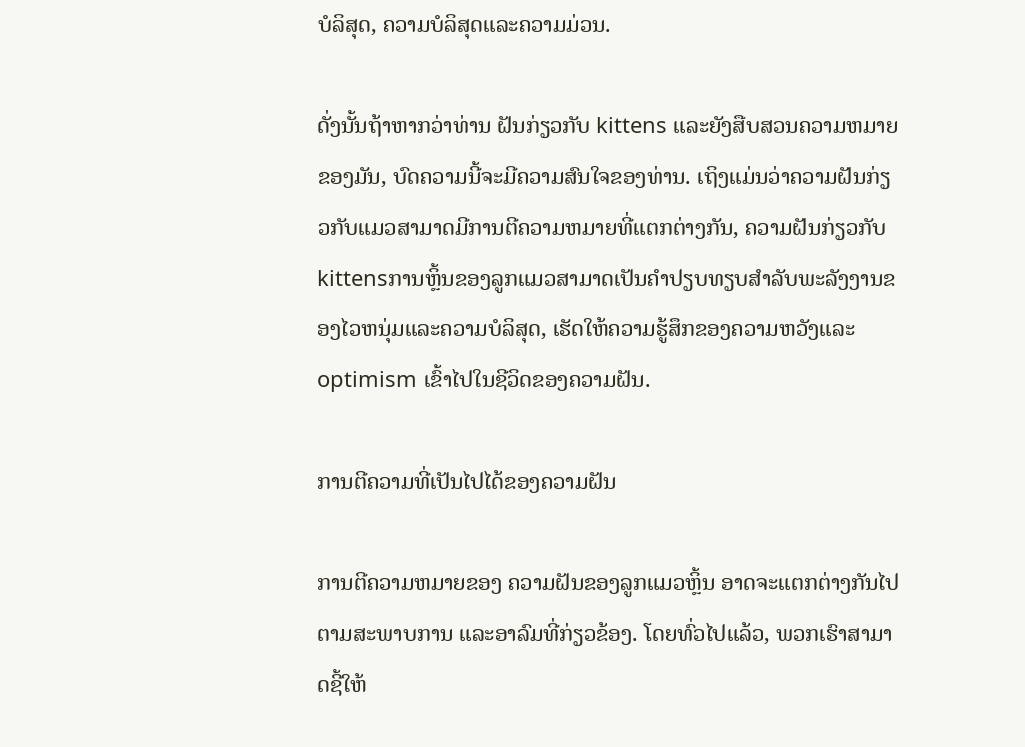ບໍລິສຸດ, ຄວາມບໍລິສຸດແລະຄວາມມ່ວນ.

ດັ່ງນັ້ນຖ້າຫາກວ່າທ່ານ ຝັນກ່ຽວກັບ kittens ແລະຍັງສືບສວນຄວາມຫມາຍຂອງມັນ, ບົດຄວາມນີ້ຈະມີຄວາມສົນໃຈຂອງທ່ານ. ເຖິງແມ່ນວ່າຄວາມຝັນກ່ຽວກັບແມວສາມາດມີການຕີຄວາມຫມາຍທີ່ແຕກຕ່າງກັນ, ຄວາມຝັນກ່ຽວກັບ kittensການຫຼິ້ນຂອງລູກແມວສາມາດເປັນຄໍາປຽບທຽບສໍາລັບພະລັງງານຂອງໄວຫນຸ່ມແລະຄວາມບໍລິສຸດ, ເຮັດໃຫ້ຄວາມຮູ້ສຶກຂອງຄວາມຫວັງແລະ optimism ເຂົ້າໄປໃນຊີວິດຂອງຄວາມຝັນ.

ການຕີຄວາມທີ່ເປັນໄປໄດ້ຂອງຄວາມຝັນ

ການຕີຄວາມຫມາຍຂອງ ຄວາມຝັນຂອງລູກແມວຫຼິ້ນ ອາດຈະແຕກຕ່າງກັນໄປຕາມສະພາບການ ແລະອາລົມທີ່ກ່ຽວຂ້ອງ. ໂດຍທົ່ວໄປແລ້ວ, ພວກເຮົາສາມາດຊີ້ໃຫ້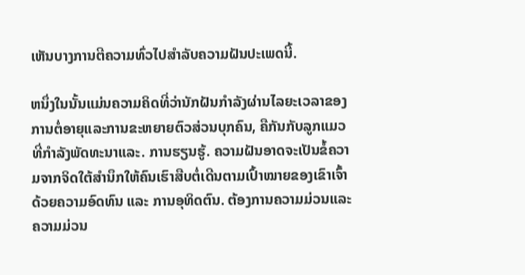ເຫັນບາງການຕີຄວາມທົ່ວໄປສໍາລັບຄວາມຝັນປະເພດນີ້.

ຫນຶ່ງໃນນັ້ນແມ່ນຄວາມຄິດທີ່ວ່ານັກຝັນກໍາລັງຜ່ານໄລຍະເວລາຂອງການຕໍ່ອາຍຸແລະການຂະຫຍາຍຕົວສ່ວນບຸກຄົນ, ຄືກັນກັບລູກແມວທີ່ກໍາລັງພັດທະນາແລະ. ການຮຽນຮູ້. ຄວາມຝັນອາດຈະເປັນຂໍ້ຄວາມຈາກຈິດໃຕ້ສຳນຶກໃຫ້ຄົນເຮົາສືບຕໍ່ເດີນຕາມເປົ້າໝາຍຂອງເຂົາເຈົ້າດ້ວຍຄວາມອົດທົນ ແລະ ການອຸທິດຕົນ. ຕ້ອງການຄວາມມ່ວນແລະຄວາມມ່ວນ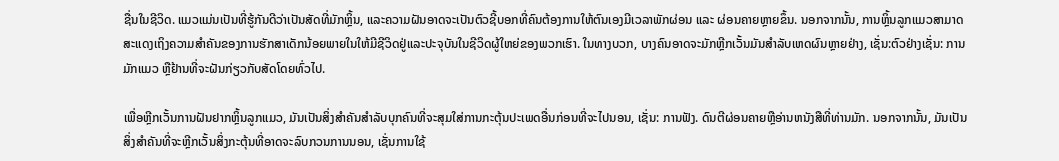ຊື່ນໃນຊີວິດ. ແມວແມ່ນເປັນທີ່ຮູ້ກັນດີວ່າເປັນສັດທີ່ມັກຫຼິ້ນ, ແລະຄວາມຝັນອາດຈະເປັນຕົວຊີ້ບອກທີ່ຄົນຕ້ອງການໃຫ້ຕົນເອງມີເວລາພັກຜ່ອນ ແລະ ຜ່ອນຄາຍຫຼາຍຂຶ້ນ. ນອກຈາກນັ້ນ, ການຫຼິ້ນລູກແມວສາມາດສະແດງເຖິງຄວາມສໍາຄັນຂອງການຮັກສາເດັກນ້ອຍພາຍໃນໃຫ້ມີຊີວິດຢູ່ແລະປະຈຸບັນໃນຊີວິດຜູ້ໃຫຍ່ຂອງພວກເຮົາ. ໃນທາງບວກ, ບາງຄົນອາດຈະມັກຫຼີກເວັ້ນມັນສໍາລັບເຫດຜົນຫຼາຍຢ່າງ, ເຊັ່ນ:ຕົວຢ່າງເຊັ່ນ: ການມັກແມວ ຫຼືຢ້ານທີ່ຈະຝັນກ່ຽວກັບສັດໂດຍທົ່ວໄປ.

ເພື່ອຫຼີກເວັ້ນການຝັນຢາກຫຼິ້ນລູກແມວ, ມັນເປັນສິ່ງສໍາຄັນສໍາລັບບຸກຄົນທີ່ຈະສຸມໃສ່ການກະຕຸ້ນປະເພດອື່ນກ່ອນທີ່ຈະໄປນອນ, ເຊັ່ນ: ການຟັງ. ດົນຕີຜ່ອນຄາຍຫຼືອ່ານຫນັງສືທີ່ທ່ານມັກ. ນອກຈາກນັ້ນ, ມັນເປັນສິ່ງສໍາຄັນທີ່ຈະຫຼີກເວັ້ນສິ່ງກະຕຸ້ນທີ່ອາດຈະລົບກວນການນອນ, ເຊັ່ນການໃຊ້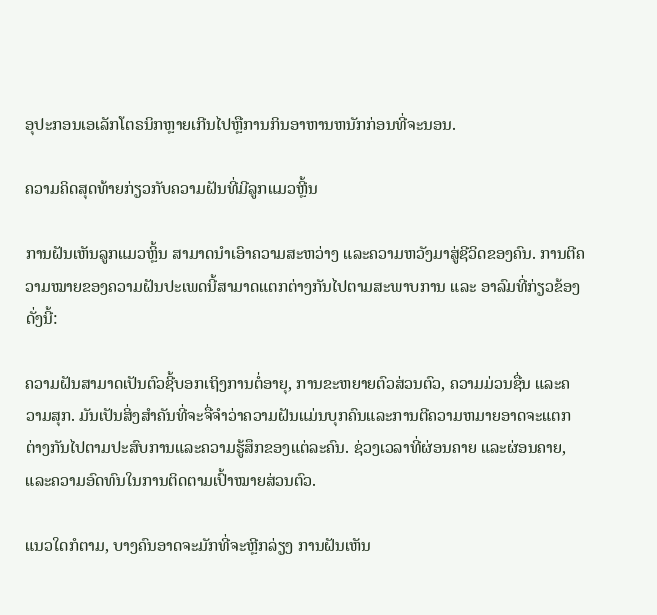ອຸປະກອນເອເລັກໂຕຣນິກຫຼາຍເກີນໄປຫຼືການກິນອາຫານຫນັກກ່ອນທີ່ຈະນອນ.

ຄວາມຄິດສຸດທ້າຍກ່ຽວກັບຄວາມຝັນທີ່ມີລູກແມວຫຼີ້ນ

ການຝັນເຫັນລູກແມວຫຼິ້ນ ສາມາດນໍາເອົາຄວາມສະຫວ່າງ ແລະຄວາມຫວັງມາສູ່ຊີວິດຂອງຄົນ. ການຕີຄວາມໝາຍຂອງຄວາມຝັນປະເພດນີ້ສາມາດແຕກຕ່າງກັນໄປຕາມສະພາບການ ແລະ ອາລົມທີ່ກ່ຽວຂ້ອງດັ່ງນີ້:

ຄວາມຝັນສາມາດເປັນຕົວຊີ້ບອກເຖິງການຕໍ່ອາຍຸ, ການຂະຫຍາຍຕົວສ່ວນຕົວ, ຄວາມມ່ວນຊື່ນ ແລະຄວາມສຸກ. ມັນເປັນສິ່ງສໍາຄັນທີ່ຈະຈື່ຈໍາວ່າຄວາມຝັນແມ່ນບຸກຄົນແລະການຕີຄວາມຫມາຍອາດຈະແຕກຕ່າງກັນໄປຕາມປະສົບການແລະຄວາມຮູ້ສຶກຂອງແຕ່ລະຄົນ. ຊ່ວງເວລາທີ່ຜ່ອນຄາຍ ແລະຜ່ອນຄາຍ, ແລະຄວາມອົດທົນໃນການຕິດຕາມເປົ້າໝາຍສ່ວນຕົວ.

ແນວໃດກໍຕາມ, ບາງຄົນອາດຈະມັກທີ່ຈະຫຼີກລ່ຽງ ການຝັນເຫັນ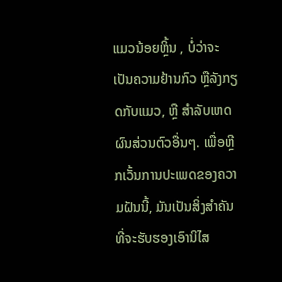ແມວນ້ອຍຫຼິ້ນ , ບໍ່ວ່າຈະເປັນຄວາມຢ້ານກົວ ຫຼືລັງກຽດກັບແມວ, ຫຼື ສໍາລັບເຫດຜົນສ່ວນຕົວອື່ນໆ. ເພື່ອຫຼີກເວັ້ນການປະເພດຂອງຄວາມຝັນນີ້, ມັນເປັນສິ່ງສໍາຄັນທີ່ຈະຮັບຮອງເອົານິໄສ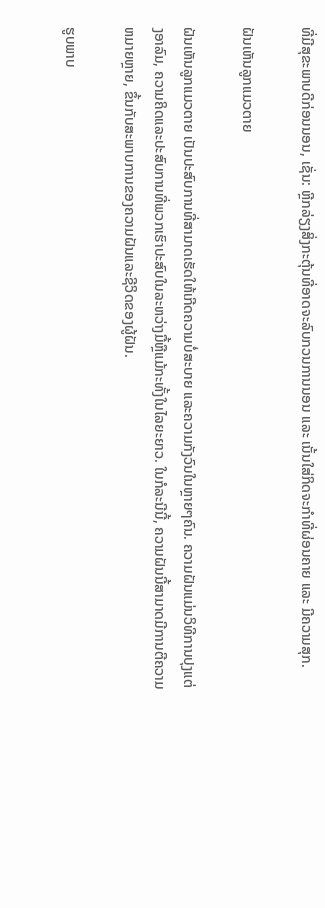ທີ່ມີສຸຂະພາບດີກ່ອນນອນ, ເຊັ່ນ: ຫຼີກລ່ຽງສິ່ງກະຕຸ້ນທີ່ອາດຈະລົບກວນການນອນ ແລະ ເນັ້ນໃສ່ກິດຈະກຳທີ່ຜ່ອນຄາຍ ແລະ ມີຄວາມສຸກ.

ຝັນເຫັນລູກແມວຕາຍ

ຝັນເຫັນລູກແມວຕາຍ ເປັນປະສົບການທີ່ສາມາດເຮັດໃຫ້ເກີດຄວາມບໍ່ສະບາຍ ແລະຄວາມກັງວົນໃນຫຼາຍໆຄົນ. ຄວາມຝັນແມ່ນວິທີການປຸງແຕ່ງອາລົມ, ຄວາມຄິດແລະປະສົບການທີ່ພວກເຮົາປະສົບໃນລະຫວ່າງມື້ຫຼືແມ້ກະທັ້ງໃນໄລຍະຍາວ. ໃນກໍລະນີນີ້, ຄວາມຝັນນີ້ສາມາດມີການຕີຄວາມຫມາຍຫຼາຍ, ຂຶ້ນກັບສະພາບການຂອງຄວາມຝັນແລະຊີວິດຂອງຜູ້ຝັນ.

ຮູບພາບ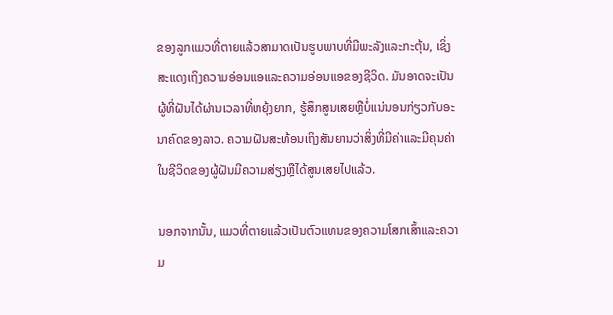ຂອງລູກແມວທີ່ຕາຍແລ້ວສາມາດເປັນຮູບພາບທີ່ມີພະລັງແລະກະຕຸ້ນ, ເຊິ່ງສະແດງເຖິງຄວາມອ່ອນແອແລະຄວາມອ່ອນແອຂອງຊີວິດ. ມັນອາດຈະເປັນຜູ້ທີ່ຝັນໄດ້ຜ່ານເວລາທີ່ຫຍຸ້ງຍາກ, ຮູ້ສຶກສູນເສຍຫຼືບໍ່ແນ່ນອນກ່ຽວກັບອະນາຄົດຂອງລາວ. ຄວາມຝັນສະທ້ອນເຖິງສັນຍານວ່າສິ່ງທີ່ມີຄ່າແລະມີຄຸນຄ່າໃນຊີວິດຂອງຜູ້ຝັນມີຄວາມສ່ຽງຫຼືໄດ້ສູນເສຍໄປແລ້ວ.

ນອກຈາກນັ້ນ, ແມວທີ່ຕາຍແລ້ວເປັນຕົວແທນຂອງຄວາມໂສກເສົ້າແລະຄວາມ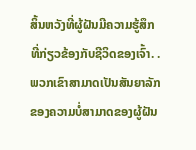ສິ້ນຫວັງທີ່ຜູ້ຝັນມີຄວາມຮູ້ສຶກທີ່ກ່ຽວຂ້ອງກັບຊີວິດຂອງເຈົ້າ. . ພວກເຂົາສາມາດເປັນສັນຍາລັກຂອງຄວາມບໍ່ສາມາດຂອງຜູ້ຝັນ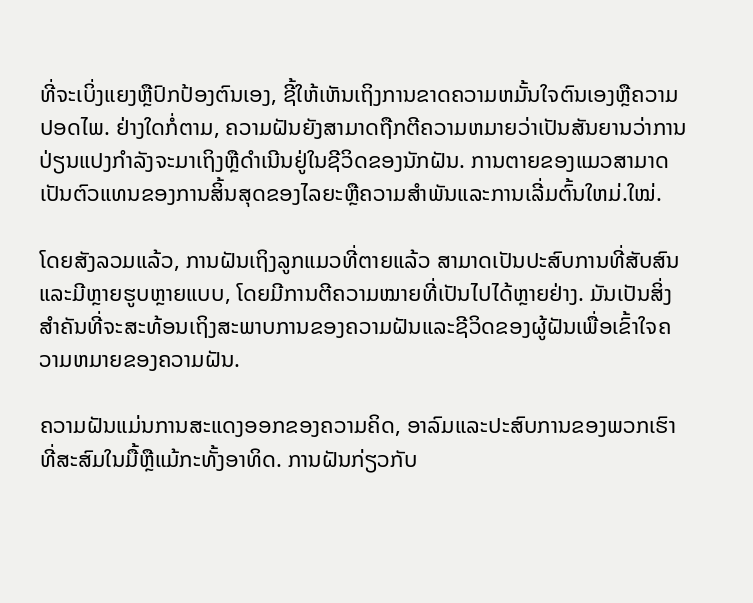ທີ່ຈະເບິ່ງແຍງຫຼືປົກປ້ອງຕົນເອງ, ຊີ້ໃຫ້ເຫັນເຖິງການຂາດຄວາມຫມັ້ນໃຈຕົນເອງຫຼືຄວາມປອດໄພ. ຢ່າງໃດກໍ່ຕາມ, ຄວາມຝັນຍັງສາມາດຖືກຕີຄວາມຫມາຍວ່າເປັນສັນຍານວ່າການປ່ຽນແປງກໍາລັງຈະມາເຖິງຫຼືດໍາເນີນຢູ່ໃນຊີວິດຂອງນັກຝັນ. ການຕາຍຂອງແມວສາມາດເປັນຕົວແທນຂອງການສິ້ນສຸດຂອງໄລຍະຫຼືຄວາມສໍາພັນແລະການເລີ່ມຕົ້ນໃຫມ່.ໃໝ່.

ໂດຍສັງລວມແລ້ວ, ການຝັນເຖິງລູກແມວທີ່ຕາຍແລ້ວ ສາມາດເປັນປະສົບການທີ່ສັບສົນ ແລະມີຫຼາຍຮູບຫຼາຍແບບ, ໂດຍມີການຕີຄວາມໝາຍທີ່ເປັນໄປໄດ້ຫຼາຍຢ່າງ. ມັນເປັນສິ່ງສໍາຄັນທີ່ຈະສະທ້ອນເຖິງສະພາບການຂອງຄວາມຝັນແລະຊີວິດຂອງຜູ້ຝັນເພື່ອເຂົ້າໃຈຄວາມຫມາຍຂອງຄວາມຝັນ.

ຄວາມຝັນແມ່ນການສະແດງອອກຂອງຄວາມຄິດ, ອາລົມແລະປະສົບການຂອງພວກເຮົາທີ່ສະສົມໃນມື້ຫຼືແມ້ກະທັ້ງອາທິດ. ການຝັນກ່ຽວກັບ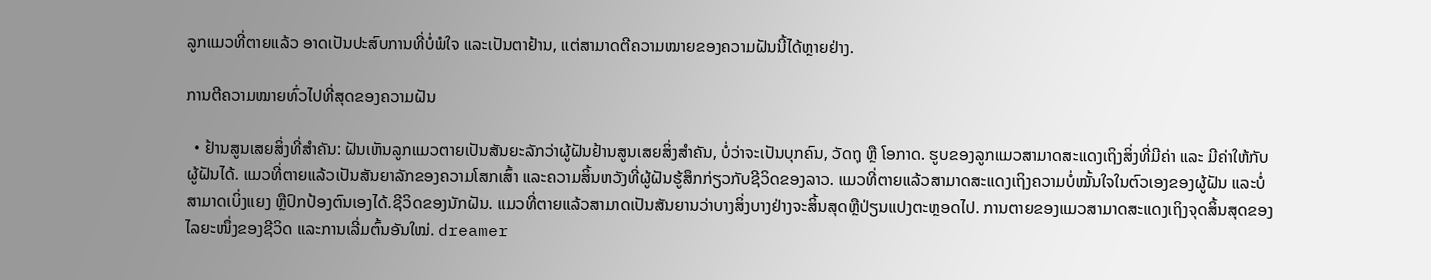ລູກແມວທີ່ຕາຍແລ້ວ ອາດເປັນປະສົບການທີ່ບໍ່ພໍໃຈ ແລະເປັນຕາຢ້ານ, ແຕ່ສາມາດຕີຄວາມໝາຍຂອງຄວາມຝັນນີ້ໄດ້ຫຼາຍຢ່າງ.

ການຕີຄວາມໝາຍທົ່ວໄປທີ່ສຸດຂອງຄວາມຝັນ

  • ຢ້ານສູນເສຍສິ່ງທີ່ສຳຄັນ: ຝັນເຫັນລູກແມວຕາຍເປັນສັນຍະລັກວ່າຜູ້ຝັນຢ້ານສູນເສຍສິ່ງສຳຄັນ, ບໍ່ວ່າຈະເປັນບຸກຄົນ, ວັດຖຸ ຫຼື ໂອກາດ. ຮູບຂອງລູກແມວສາມາດສະແດງເຖິງສິ່ງທີ່ມີຄ່າ ແລະ ມີຄ່າໃຫ້ກັບຜູ້ຝັນໄດ້. ແມວທີ່ຕາຍແລ້ວເປັນສັນຍາລັກຂອງຄວາມໂສກເສົ້າ ແລະຄວາມສິ້ນຫວັງທີ່ຜູ້ຝັນຮູ້ສຶກກ່ຽວກັບຊີວິດຂອງລາວ. ແມວທີ່ຕາຍແລ້ວສາມາດສະແດງເຖິງຄວາມບໍ່ໝັ້ນໃຈໃນຕົວເອງຂອງຜູ້ຝັນ ແລະບໍ່ສາມາດເບິ່ງແຍງ ຫຼືປົກປ້ອງຕົນເອງໄດ້.ຊີວິດຂອງນັກຝັນ. ແມວທີ່ຕາຍແລ້ວສາມາດເປັນສັນຍານວ່າບາງສິ່ງບາງຢ່າງຈະສິ້ນສຸດຫຼືປ່ຽນແປງຕະຫຼອດໄປ. ການຕາຍຂອງແມວສາມາດສະແດງເຖິງຈຸດສິ້ນສຸດຂອງໄລຍະໜຶ່ງຂອງຊີວິດ ແລະການເລີ່ມຕົ້ນອັນໃໝ່. dreamer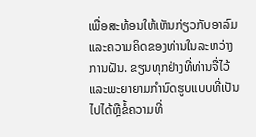ເພື່ອສະທ້ອນໃຫ້ເຫັນກ່ຽວກັບອາລົມແລະຄວາມຄິດຂອງທ່ານໃນລະຫວ່າງການຝັນ. ຂຽນທຸກຢ່າງທີ່ທ່ານຈື່ໄວ້ແລະພະຍາຍາມກໍານົດຮູບແບບທີ່ເປັນໄປໄດ້ຫຼືຂໍ້ຄວາມທີ່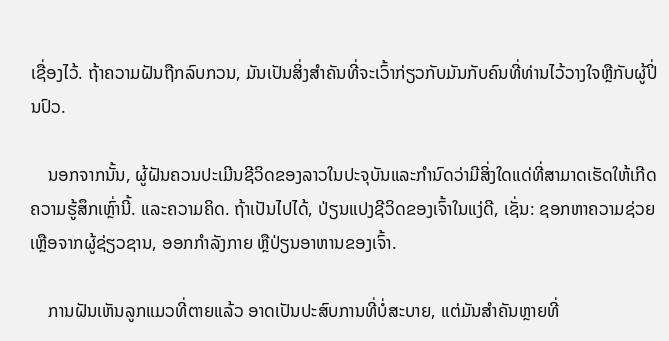ເຊື່ອງໄວ້. ຖ້າຄວາມຝັນຖືກລົບກວນ, ມັນເປັນສິ່ງສໍາຄັນທີ່ຈະເວົ້າກ່ຽວກັບມັນກັບຄົນທີ່ທ່ານໄວ້ວາງໃຈຫຼືກັບຜູ້ປິ່ນປົວ.

    ນອກຈາກນັ້ນ, ຜູ້ຝັນຄວນປະເມີນຊີວິດຂອງລາວໃນປະຈຸບັນແລະກໍານົດວ່າມີສິ່ງໃດແດ່ທີ່ສາມາດເຮັດໃຫ້ເກີດຄວາມຮູ້ສຶກເຫຼົ່ານີ້. ແລະຄວາມຄິດ. ຖ້າເປັນໄປໄດ້, ປ່ຽນແປງຊີວິດຂອງເຈົ້າໃນແງ່ດີ, ເຊັ່ນ: ຊອກຫາຄວາມຊ່ວຍເຫຼືອຈາກຜູ້ຊ່ຽວຊານ, ອອກກຳລັງກາຍ ຫຼືປ່ຽນອາຫານຂອງເຈົ້າ.

    ການຝັນເຫັນລູກແມວທີ່ຕາຍແລ້ວ ອາດເປັນປະສົບການທີ່ບໍ່ສະບາຍ, ແຕ່ມັນສຳຄັນຫຼາຍທີ່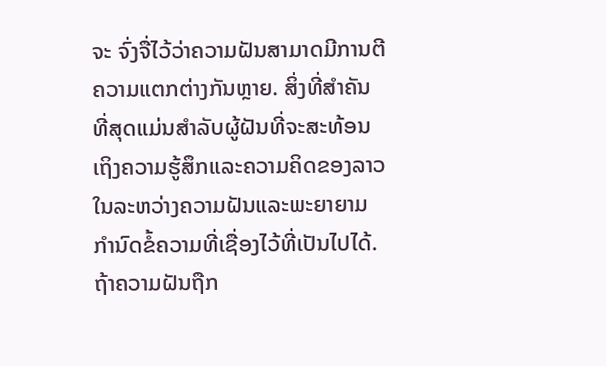ຈະ ຈົ່ງຈື່ໄວ້ວ່າຄວາມຝັນສາມາດມີການຕີຄວາມແຕກຕ່າງກັນຫຼາຍ. ສິ່ງທີ່ສໍາຄັນທີ່ສຸດແມ່ນສໍາລັບຜູ້ຝັນທີ່ຈະສະທ້ອນເຖິງຄວາມຮູ້ສຶກແລະຄວາມຄິດຂອງລາວໃນລະຫວ່າງຄວາມຝັນແລະພະຍາຍາມກໍານົດຂໍ້ຄວາມທີ່ເຊື່ອງໄວ້ທີ່ເປັນໄປໄດ້. ຖ້າຄວາມຝັນຖືກ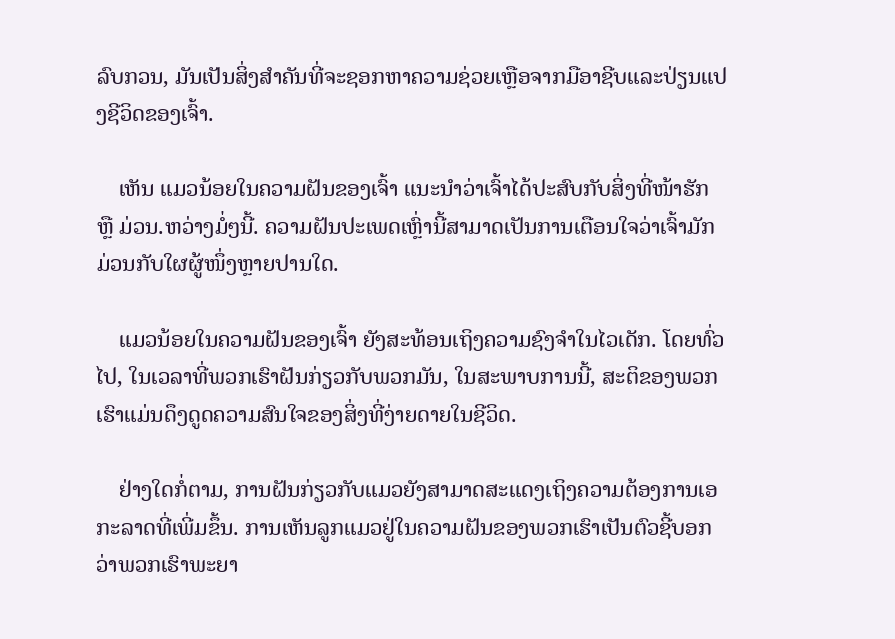ລົບກວນ, ມັນເປັນສິ່ງສໍາຄັນທີ່ຈະຊອກຫາຄວາມຊ່ວຍເຫຼືອຈາກມືອາຊີບແລະປ່ຽນແປງຊີວິດຂອງເຈົ້າ.

    ເຫັນ ແມວນ້ອຍໃນຄວາມຝັນຂອງເຈົ້າ ແນະນຳວ່າເຈົ້າໄດ້ປະສົບກັບສິ່ງທີ່ໜ້າຮັກ ຫຼື ມ່ວນ.ຫວ່າງມໍ່ໆນີ້. ຄວາມຝັນປະເພດເຫຼົ່ານີ້ສາມາດເປັນການເຕືອນໃຈວ່າເຈົ້າມັກມ່ວນກັບໃຜຜູ້ໜຶ່ງຫຼາຍປານໃດ.

    ແມວນ້ອຍໃນຄວາມຝັນຂອງເຈົ້າ ຍັງສະທ້ອນເຖິງຄວາມຊົງຈຳໃນໄວເດັກ. ໂດຍທົ່ວໄປ, ໃນເວລາທີ່ພວກເຮົາຝັນກ່ຽວກັບພວກມັນ, ໃນສະພາບການນີ້, ສະຕິຂອງພວກເຮົາແມ່ນດຶງດູດຄວາມສົນໃຈຂອງສິ່ງທີ່ງ່າຍດາຍໃນຊີວິດ.

    ຢ່າງໃດກໍ່ຕາມ, ການຝັນກ່ຽວກັບແມວຍັງສາມາດສະແດງເຖິງຄວາມຕ້ອງການເອກະລາດທີ່ເພີ່ມຂຶ້ນ. ການເຫັນລູກແມວຢູ່ໃນຄວາມຝັນຂອງພວກເຮົາເປັນຕົວຊີ້ບອກວ່າພວກເຮົາພະຍາ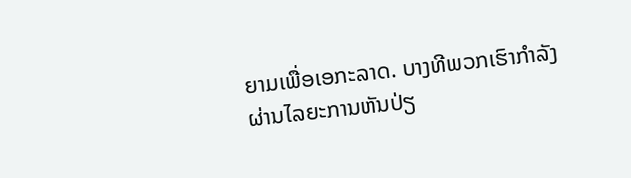ຍາມເພື່ອເອກະລາດ. ບາງທີພວກເຮົາກຳລັງຜ່ານໄລຍະການຫັນປ່ຽ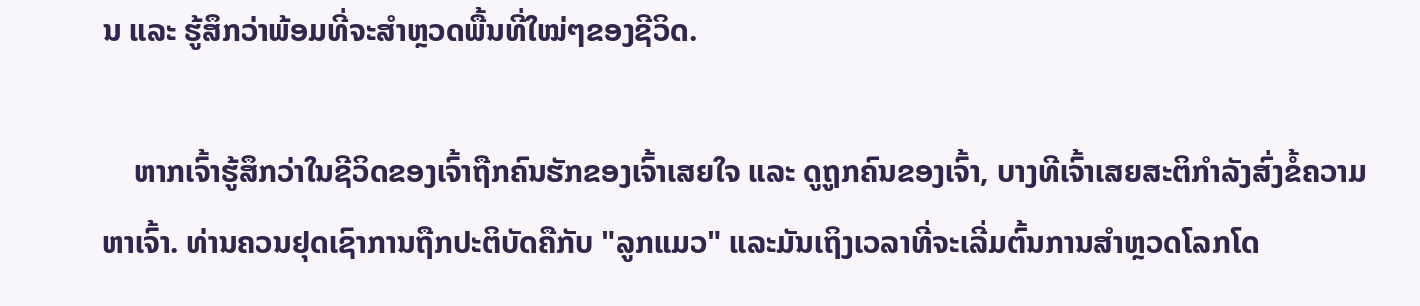ນ ແລະ ຮູ້ສຶກວ່າພ້ອມທີ່ຈະສຳຫຼວດພື້ນທີ່ໃໝ່ໆຂອງຊີວິດ.

    ຫາກເຈົ້າຮູ້ສຶກວ່າໃນຊີວິດຂອງເຈົ້າຖືກຄົນຮັກຂອງເຈົ້າເສຍໃຈ ແລະ ດູຖູກຄົນຂອງເຈົ້າ, ບາງທີເຈົ້າເສຍສະຕິກຳລັງສົ່ງຂໍ້ຄວາມຫາເຈົ້າ. ທ່ານຄວນຢຸດເຊົາການຖືກປະຕິບັດຄືກັບ "ລູກແມວ" ແລະມັນເຖິງເວລາທີ່ຈະເລີ່ມຕົ້ນການສຳຫຼວດໂລກໂດ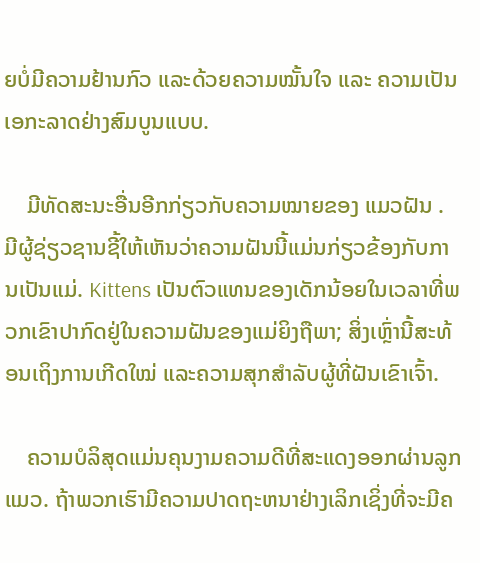ຍບໍ່ມີຄວາມຢ້ານກົວ ແລະດ້ວຍຄວາມໝັ້ນໃຈ ແລະ ຄວາມເປັນເອກະລາດຢ່າງສົມບູນແບບ.

    ມີທັດສະນະອື່ນອີກກ່ຽວກັບຄວາມໝາຍຂອງ ແມວຝັນ . ມີຜູ້ຊ່ຽວຊານຊີ້ໃຫ້ເຫັນວ່າຄວາມຝັນນີ້ແມ່ນກ່ຽວຂ້ອງກັບການເປັນແມ່. Kittens ເປັນຕົວແທນຂອງເດັກນ້ອຍໃນເວລາທີ່ພວກເຂົາປາກົດຢູ່ໃນຄວາມຝັນຂອງແມ່ຍິງຖືພາ; ສິ່ງເຫຼົ່ານີ້ສະທ້ອນເຖິງການເກີດໃໝ່ ແລະຄວາມສຸກສໍາລັບຜູ້ທີ່ຝັນເຂົາເຈົ້າ.

    ຄວາມບໍລິສຸດແມ່ນຄຸນງາມຄວາມດີທີ່ສະແດງອອກຜ່ານລູກແມວ. ຖ້າພວກເຮົາມີຄວາມປາດຖະຫນາຢ່າງເລິກເຊິ່ງທີ່ຈະມີຄ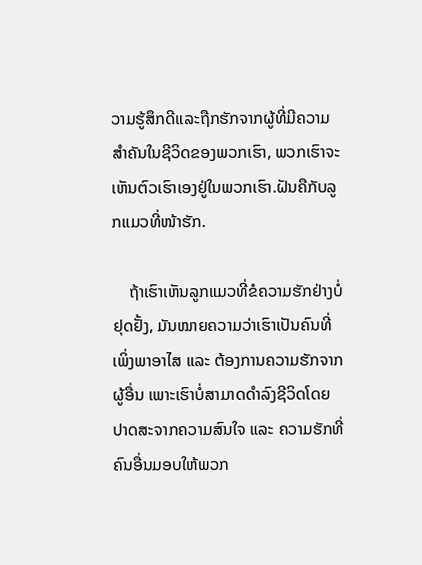ວາມຮູ້ສຶກດີແລະຖືກຮັກຈາກຜູ້ທີ່ມີຄວາມສໍາຄັນໃນຊີວິດຂອງພວກເຮົາ, ພວກເຮົາຈະເຫັນຕົວເຮົາເອງຢູ່ໃນພວກເຮົາ.ຝັນຄືກັບລູກແມວທີ່ໜ້າຮັກ.

    ຖ້າເຮົາເຫັນລູກແມວທີ່ຂໍຄວາມຮັກຢ່າງບໍ່ຢຸດຢັ້ງ, ມັນໝາຍຄວາມວ່າເຮົາເປັນຄົນທີ່ເພິ່ງພາອາໄສ ແລະ ຕ້ອງການຄວາມຮັກຈາກຜູ້ອື່ນ ເພາະເຮົາບໍ່ສາມາດດຳລົງຊີວິດໂດຍປາດສະຈາກຄວາມສົນໃຈ ແລະ ຄວາມຮັກທີ່ຄົນອື່ນມອບໃຫ້ພວກ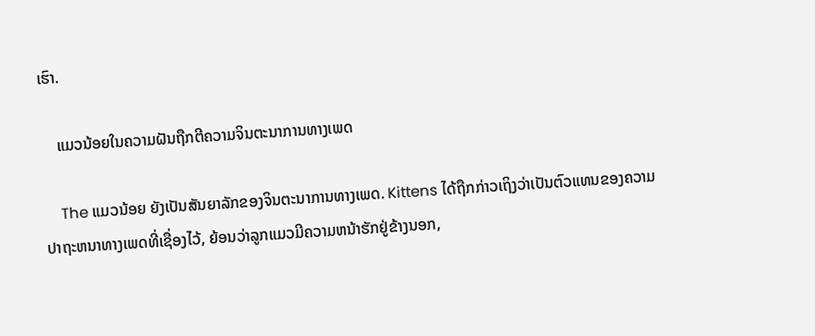ເຮົາ.

    ແມວນ້ອຍໃນຄວາມຝັນຖືກຕີຄວາມຈິນຕະນາການທາງເພດ

    The ແມວນ້ອຍ ຍັງເປັນສັນຍາລັກຂອງຈິນຕະນາການທາງເພດ. Kittens ໄດ້ຖືກກ່າວເຖິງວ່າເປັນຕົວແທນຂອງຄວາມປາຖະຫນາທາງເພດທີ່ເຊື່ອງໄວ້, ຍ້ອນວ່າລູກແມວມີຄວາມຫນ້າຮັກຢູ່ຂ້າງນອກ,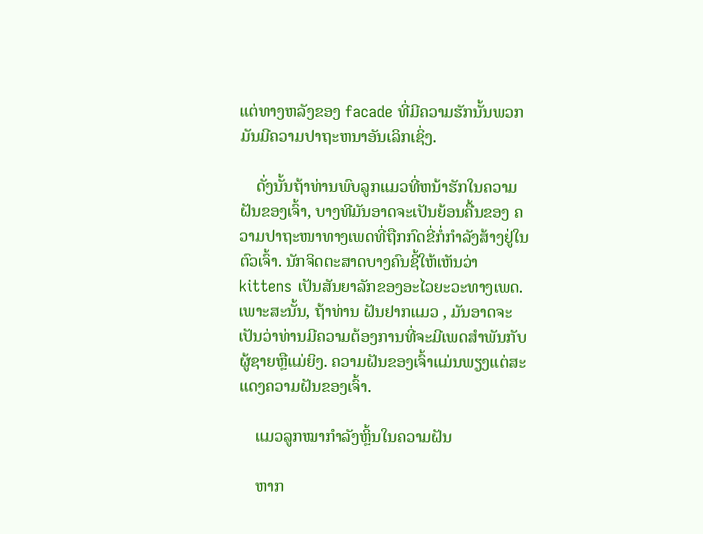ແຕ່ທາງຫລັງຂອງ facade ທີ່ມີຄວາມຮັກນັ້ນພວກມັນມີຄວາມປາຖະຫນາອັນເລິກເຊິ່ງ.

    ດັ່ງນັ້ນຖ້າທ່ານພົບລູກແມວທີ່ຫນ້າຮັກໃນຄວາມຝັນຂອງເຈົ້າ, ບາງທີມັນອາດຈະເປັນຍ້ອນຄື້ນຂອງ ຄວາມປາຖະໜາທາງເພດທີ່ຖືກກົດຂີ່ກໍ່ກຳລັງສ້າງຢູ່ໃນຕົວເຈົ້າ. ນັກຈິດຕະສາດບາງຄົນຊີ້ໃຫ້ເຫັນວ່າ kittens ເປັນສັນຍາລັກຂອງອະໄວຍະວະທາງເພດ. ເພາະສະນັ້ນ, ຖ້າທ່ານ ຝັນຢາກແມວ , ມັນອາດຈະເປັນວ່າທ່ານມີຄວາມຕ້ອງການທີ່ຈະມີເພດສໍາພັນກັບຜູ້ຊາຍຫຼືແມ່ຍິງ. ຄວາມຝັນຂອງເຈົ້າແມ່ນພຽງແຕ່ສະແດງຄວາມຝັນຂອງເຈົ້າ.

    ແມວລູກໝາກຳລັງຫຼິ້ນໃນຄວາມຝັນ

    ຫາກ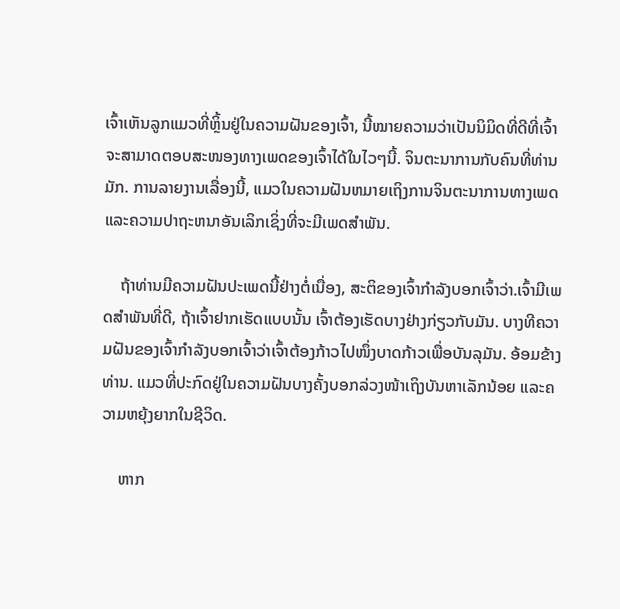ເຈົ້າເຫັນລູກແມວທີ່ຫຼິ້ນຢູ່ໃນຄວາມຝັນຂອງເຈົ້າ, ນີ້ໝາຍຄວາມວ່າເປັນນິມິດທີ່ດີທີ່ເຈົ້າຈະສາມາດຕອບສະໜອງທາງເພດຂອງເຈົ້າໄດ້ໃນໄວໆນີ້. ຈິນຕະນາການກັບຄົນທີ່ທ່ານມັກ. ການລາຍງານເລື່ອງນີ້, ແມວໃນຄວາມຝັນຫມາຍເຖິງການຈິນຕະນາການທາງເພດ ແລະຄວາມປາຖະຫນາອັນເລິກເຊິ່ງທີ່ຈະມີເພດສໍາພັນ.

    ຖ້າທ່ານມີຄວາມຝັນປະເພດນີ້ຢ່າງຕໍ່ເນື່ອງ, ສະຕິຂອງເຈົ້າກໍາລັງບອກເຈົ້າວ່າ.ເຈົ້າມີເພດສຳພັນທີ່ດີ, ຖ້າເຈົ້າຢາກເຮັດແບບນັ້ນ ເຈົ້າຕ້ອງເຮັດບາງຢ່າງກ່ຽວກັບມັນ. ບາງທີຄວາມຝັນຂອງເຈົ້າກຳລັງບອກເຈົ້າວ່າເຈົ້າຕ້ອງກ້າວໄປໜຶ່ງບາດກ້າວເພື່ອບັນລຸມັນ. ອ້ອມຂ້າງທ່ານ. ແມວທີ່ປະກົດຢູ່ໃນຄວາມຝັນບາງຄັ້ງບອກລ່ວງໜ້າເຖິງບັນຫາເລັກນ້ອຍ ແລະຄວາມຫຍຸ້ງຍາກໃນຊີວິດ.

    ຫາກ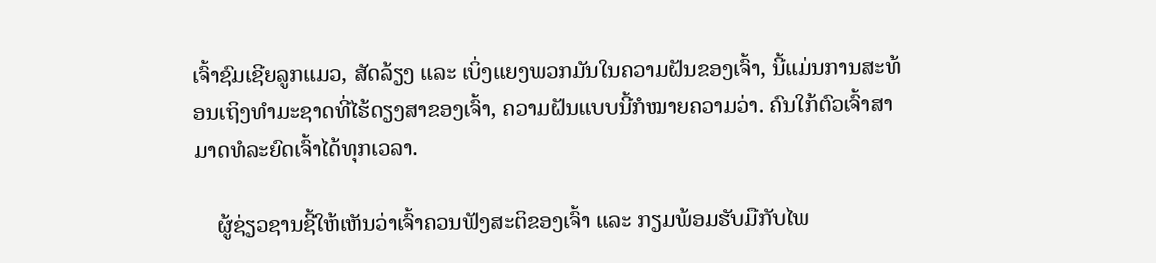ເຈົ້າຊົມເຊີຍລູກແມວ, ສັດລ້ຽງ ແລະ ເບິ່ງແຍງພວກມັນໃນຄວາມຝັນຂອງເຈົ້າ, ນີ້ແມ່ນການສະທ້ອນເຖິງທຳມະຊາດທີ່ໄຮ້ດຽງສາຂອງເຈົ້າ, ຄວາມຝັນແບບນີ້ກໍໝາຍຄວາມວ່າ. ຄົນໃກ້ຕົວເຈົ້າສາມາດທໍລະຍົດເຈົ້າໄດ້ທຸກເວລາ.

    ຜູ້ຊ່ຽວຊານຊີ້ໃຫ້ເຫັນວ່າເຈົ້າຄວນຟັງສະຕິຂອງເຈົ້າ ແລະ ກຽມພ້ອມຮັບມືກັບໄພ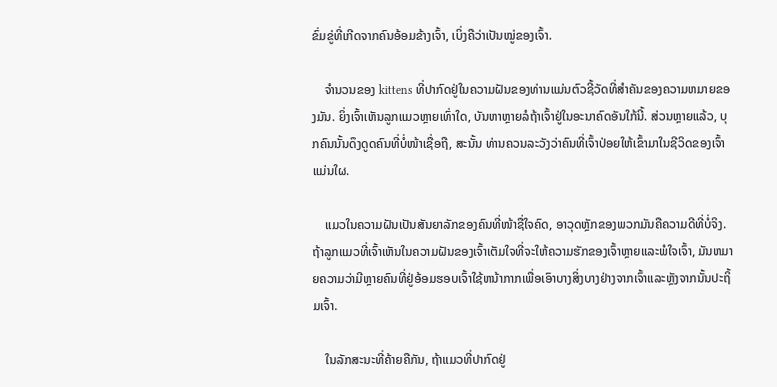ຂົ່ມຂູ່ທີ່ເກີດຈາກຄົນອ້ອມຂ້າງເຈົ້າ, ເບິ່ງຄືວ່າເປັນໝູ່ຂອງເຈົ້າ.

    ຈໍານວນຂອງ kittens ທີ່ປາກົດຢູ່ໃນຄວາມຝັນຂອງທ່ານແມ່ນຕົວຊີ້ວັດທີ່ສໍາຄັນຂອງຄວາມຫມາຍຂອງມັນ. ຍິ່ງເຈົ້າເຫັນລູກແມວຫຼາຍເທົ່າໃດ, ບັນຫາຫຼາຍລໍຖ້າເຈົ້າຢູ່ໃນອະນາຄົດອັນໃກ້ນີ້. ສ່ວນຫຼາຍແລ້ວ, ບຸກຄົນນັ້ນດຶງດູດຄົນທີ່ບໍ່ໜ້າເຊື່ອຖື, ສະນັ້ນ ທ່ານຄວນລະວັງວ່າຄົນທີ່ເຈົ້າປ່ອຍໃຫ້ເຂົ້າມາໃນຊີວິດຂອງເຈົ້າແມ່ນໃຜ.

    ແມວໃນຄວາມຝັນເປັນສັນຍາລັກຂອງຄົນທີ່ໜ້າຊື່ໃຈຄົດ, ອາວຸດຫຼັກຂອງພວກມັນຄືຄວາມດີທີ່ບໍ່ຈິງ. ຖ້າລູກແມວທີ່ເຈົ້າເຫັນໃນຄວາມຝັນຂອງເຈົ້າເຕັມໃຈທີ່ຈະໃຫ້ຄວາມຮັກຂອງເຈົ້າຫຼາຍແລະພໍໃຈເຈົ້າ, ມັນຫມາຍຄວາມວ່າມີຫຼາຍຄົນທີ່ຢູ່ອ້ອມຮອບເຈົ້າໃຊ້ຫນ້າກາກເພື່ອເອົາບາງສິ່ງບາງຢ່າງຈາກເຈົ້າແລະຫຼັງຈາກນັ້ນປະຖິ້ມເຈົ້າ.

    ໃນລັກສະນະທີ່ຄ້າຍຄືກັນ, ຖ້າແມວທີ່ປາກົດຢູ່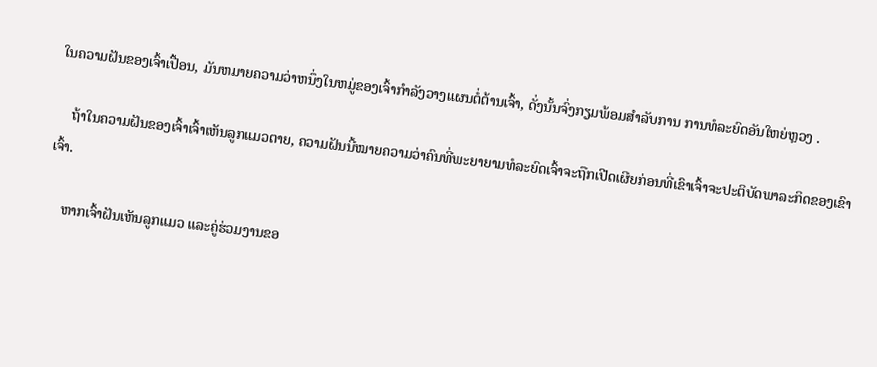ໃນຄວາມຝັນຂອງເຈົ້າເປື້ອນ, ມັນຫມາຍຄວາມວ່າຫນຶ່ງໃນຫມູ່ຂອງເຈົ້າກໍາລັງວາງແຜນຕໍ່ຕ້ານເຈົ້າ, ດັ່ງນັ້ນຈົ່ງກຽມພ້ອມສໍາລັບການ ການທໍລະຍົດອັນໃຫຍ່ຫຼວງ .

    ຖ້າໃນຄວາມຝັນຂອງເຈົ້າເຈົ້າເຫັນລູກແມວຕາຍ, ຄວາມຝັນນີ້ໝາຍຄວາມວ່າຄົນທີ່ພະຍາຍາມທໍລະຍົດເຈົ້າຈະຖືກເປີດເຜີຍກ່ອນທີ່ເຂົາເຈົ້າຈະປະຕິບັດພາລະກິດຂອງເຂົາເຈົ້າ.

    ຫາກເຈົ້າຝັນເຫັນລູກແມວ ແລະຄູ່ຮ່ວມງານຂອ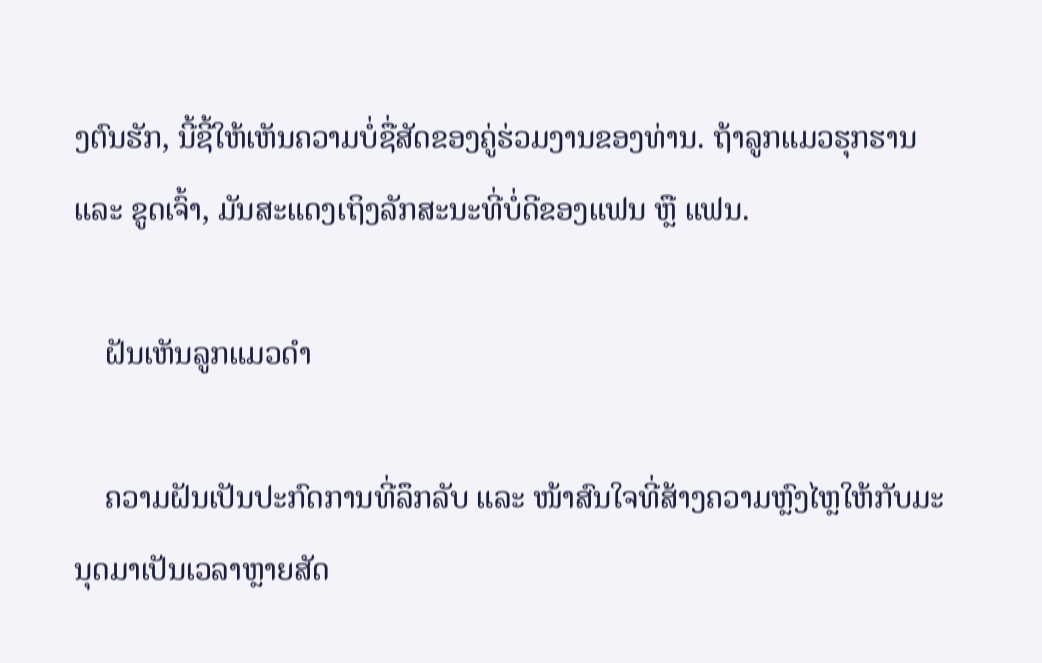ງຕົນຮັກ, ນີ້ຊີ້ໃຫ້ເຫັນຄວາມບໍ່ຊື່ສັດຂອງຄູ່ຮ່ວມງານຂອງທ່ານ. ຖ້າລູກແມວຮຸກຮານ ແລະ ຂູດເຈົ້າ, ມັນສະແດງເຖິງລັກສະນະທີ່ບໍ່ດີຂອງແຟນ ຫຼື ແຟນ.

    ຝັນເຫັນລູກແມວດຳ

    ຄວາມຝັນເປັນປະກົດການທີ່ລຶກລັບ ແລະ ໜ້າສົນໃຈທີ່ສ້າງຄວາມຫຼົງໄຫຼໃຫ້ກັບມະນຸດມາເປັນເວລາຫຼາຍສັດ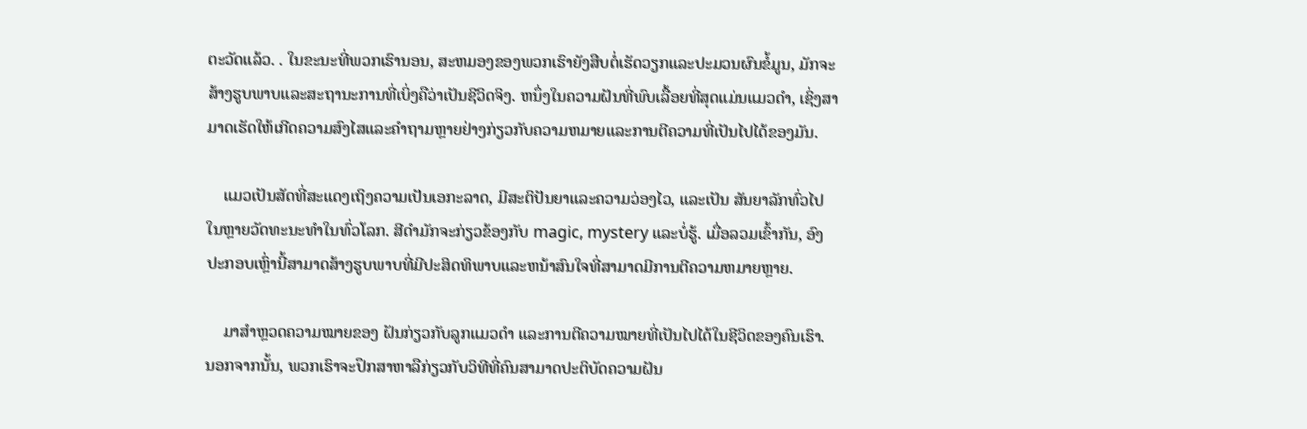ຕະວັດແລ້ວ. . ໃນຂະນະທີ່ພວກເຮົານອນ, ສະຫມອງຂອງພວກເຮົາຍັງສືບຕໍ່ເຮັດວຽກແລະປະມວນຜົນຂໍ້ມູນ, ມັກຈະສ້າງຮູບພາບແລະສະຖານະການທີ່ເບິ່ງຄືວ່າເປັນຊີວິດຈິງ. ຫນຶ່ງໃນຄວາມຝັນທີ່ພົບເລື້ອຍທີ່ສຸດແມ່ນແມວດໍາ, ເຊິ່ງສາມາດເຮັດໃຫ້ເກີດຄວາມສົງໄສແລະຄໍາຖາມຫຼາຍຢ່າງກ່ຽວກັບຄວາມຫມາຍແລະການຕີຄວາມທີ່ເປັນໄປໄດ້ຂອງມັນ.

    ແມວເປັນສັດທີ່ສະແດງເຖິງຄວາມເປັນເອກະລາດ, ມີສະຕິປັນຍາແລະຄວາມວ່ອງໄວ, ແລະເປັນ ສັນຍາລັກທົ່ວໄປໃນຫຼາຍວັດທະນະທໍາໃນທົ່ວໂລກ. ສີດໍາມັກຈະກ່ຽວຂ້ອງກັບ magic, mystery ແລະບໍ່ຮູ້. ເມື່ອລວມເຂົ້າກັນ, ອົງປະກອບເຫຼົ່ານີ້ສາມາດສ້າງຮູບພາບທີ່ມີປະສິດທິພາບແລະຫນ້າສົນໃຈທີ່ສາມາດມີການຕີຄວາມຫມາຍຫຼາຍ.

    ມາສຳຫຼວດຄວາມໝາຍຂອງ ຝັນກ່ຽວກັບລູກແມວດຳ ແລະການຕີຄວາມໝາຍທີ່ເປັນໄປໄດ້ໃນຊີວິດຂອງຄົນເຮົາ. ນອກຈາກນັ້ນ, ພວກເຮົາຈະປຶກສາຫາລືກ່ຽວກັບວິທີທີ່ຄົນສາມາດປະຕິບັດຄວາມຝັນ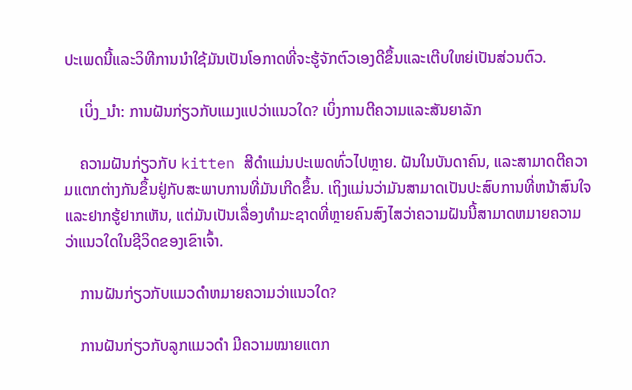ປະເພດນີ້ແລະວິທີການນໍາໃຊ້ມັນເປັນໂອກາດທີ່ຈະຮູ້ຈັກຕົວເອງດີຂຶ້ນແລະເຕີບໃຫຍ່ເປັນສ່ວນຕົວ.

    ເບິ່ງ_ນຳ: ການຝັນກ່ຽວກັບແມງແປວ່າແນວໃດ? ເບິ່ງການຕີຄວາມແລະສັນຍາລັກ

    ຄວາມຝັນກ່ຽວກັບ kitten ສີດໍາແມ່ນປະເພດທົ່ວໄປຫຼາຍ. ຝັນໃນບັນດາຄົນ, ແລະສາມາດຕີຄວາມແຕກຕ່າງກັນຂຶ້ນຢູ່ກັບສະພາບການທີ່ມັນເກີດຂຶ້ນ. ເຖິງແມ່ນວ່າມັນສາມາດເປັນປະສົບການທີ່ຫນ້າສົນໃຈ ແລະຢາກຮູ້ຢາກເຫັນ, ແຕ່ມັນເປັນເລື່ອງທໍາມະຊາດທີ່ຫຼາຍຄົນສົງໄສວ່າຄວາມຝັນນີ້ສາມາດຫມາຍຄວາມວ່າແນວໃດໃນຊີວິດຂອງເຂົາເຈົ້າ.

    ການຝັນກ່ຽວກັບແມວດໍາຫມາຍຄວາມວ່າແນວໃດ?

    ການຝັນກ່ຽວກັບລູກແມວດຳ ມີຄວາມໝາຍແຕກ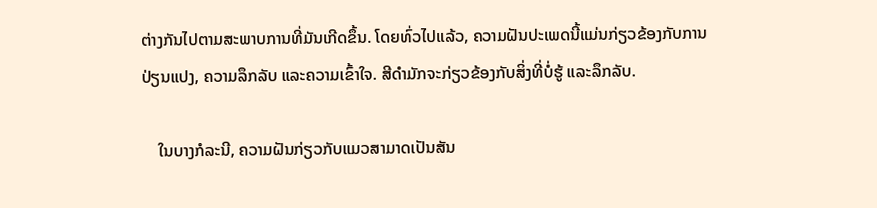ຕ່າງກັນໄປຕາມສະພາບການທີ່ມັນເກີດຂຶ້ນ. ໂດຍທົ່ວໄປແລ້ວ, ຄວາມຝັນປະເພດນີ້ແມ່ນກ່ຽວຂ້ອງກັບການປ່ຽນແປງ, ຄວາມລຶກລັບ ແລະຄວາມເຂົ້າໃຈ. ສີດໍາມັກຈະກ່ຽວຂ້ອງກັບສິ່ງທີ່ບໍ່ຮູ້ ແລະລຶກລັບ.

    ໃນບາງກໍລະນີ, ຄວາມຝັນກ່ຽວກັບແມວສາມາດເປັນສັນ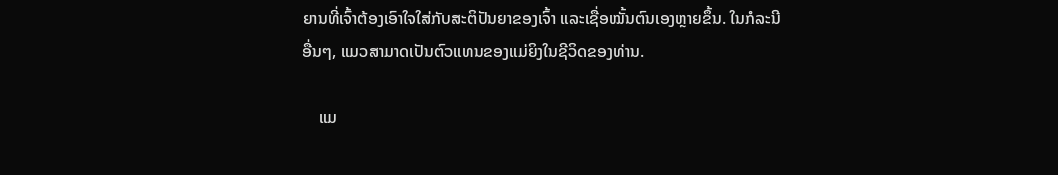ຍານທີ່ເຈົ້າຕ້ອງເອົາໃຈໃສ່ກັບສະຕິປັນຍາຂອງເຈົ້າ ແລະເຊື່ອໝັ້ນຕົນເອງຫຼາຍຂຶ້ນ. ໃນກໍລະນີອື່ນໆ, ແມວສາມາດເປັນຕົວແທນຂອງແມ່ຍິງໃນຊີວິດຂອງທ່ານ.

    ແມ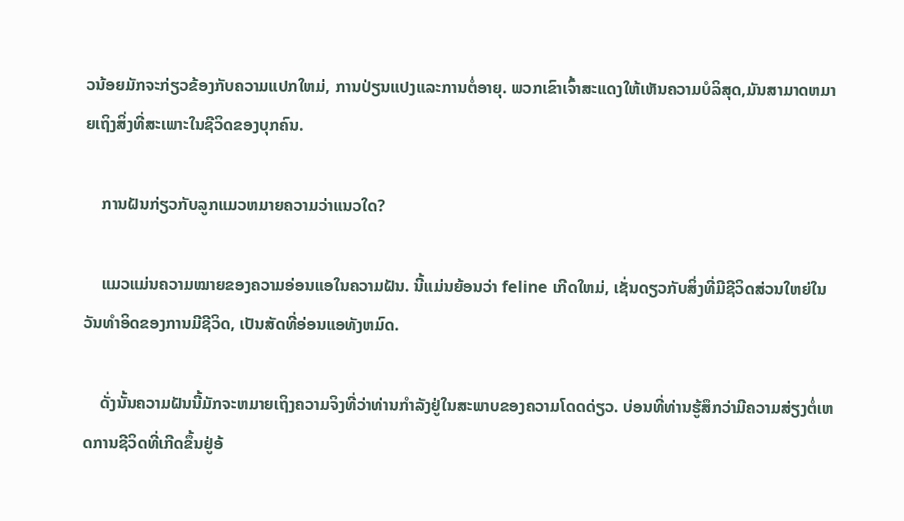ວນ້ອຍມັກຈະກ່ຽວຂ້ອງກັບຄວາມແປກໃຫມ່, ການປ່ຽນແປງແລະການຕໍ່ອາຍຸ. ພວກເຂົາເຈົ້າສະແດງໃຫ້ເຫັນຄວາມບໍລິສຸດ,ມັນສາມາດຫມາຍເຖິງສິ່ງທີ່ສະເພາະໃນຊີວິດຂອງບຸກຄົນ.

    ການຝັນກ່ຽວກັບລູກແມວຫມາຍຄວາມວ່າແນວໃດ?

    ແມວແມ່ນຄວາມໝາຍຂອງຄວາມອ່ອນແອໃນຄວາມຝັນ. ນີ້ແມ່ນຍ້ອນວ່າ feline ເກີດໃຫມ່, ເຊັ່ນດຽວກັບສິ່ງທີ່ມີຊີວິດສ່ວນໃຫຍ່ໃນວັນທໍາອິດຂອງການມີຊີວິດ, ເປັນສັດທີ່ອ່ອນແອທັງຫມົດ.

    ດັ່ງນັ້ນຄວາມຝັນນີ້ມັກຈະຫມາຍເຖິງຄວາມຈິງທີ່ວ່າທ່ານກໍາລັງຢູ່ໃນສະພາບຂອງຄວາມໂດດດ່ຽວ. ບ່ອນທີ່ທ່ານຮູ້ສຶກວ່າມີຄວາມສ່ຽງຕໍ່ເຫດການຊີວິດທີ່ເກີດຂຶ້ນຢູ່ອ້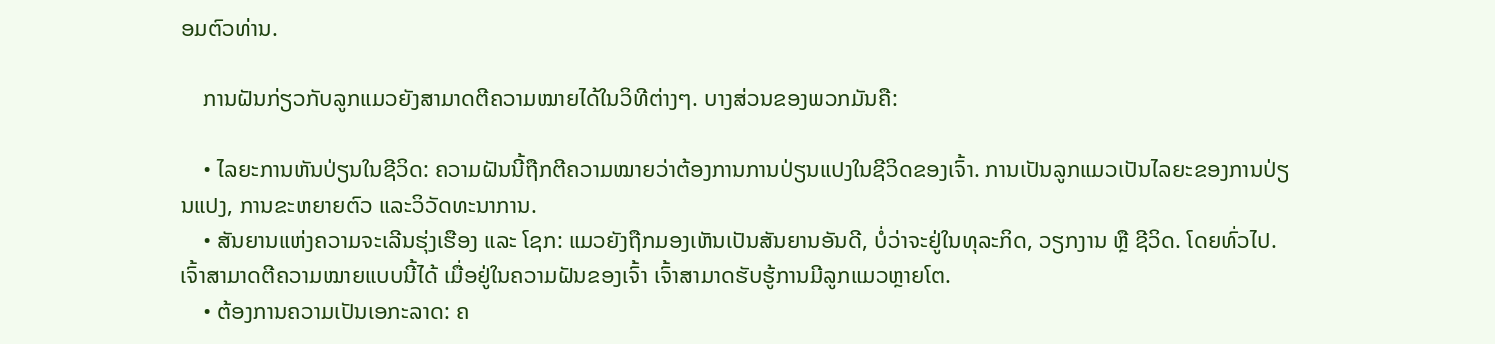ອມຕົວທ່ານ.

    ການຝັນກ່ຽວກັບລູກແມວຍັງສາມາດຕີຄວາມໝາຍໄດ້ໃນວິທີຕ່າງໆ. ບາງສ່ວນຂອງພວກມັນຄື:

    • ໄລຍະການຫັນປ່ຽນໃນຊີວິດ: ຄວາມຝັນນີ້ຖືກຕີຄວາມໝາຍວ່າຕ້ອງການການປ່ຽນແປງໃນຊີວິດຂອງເຈົ້າ. ການເປັນລູກແມວເປັນໄລຍະຂອງການປ່ຽນແປງ, ການຂະຫຍາຍຕົວ ແລະວິວັດທະນາການ.
    • ສັນຍານແຫ່ງຄວາມຈະເລີນຮຸ່ງເຮືອງ ແລະ ໂຊກ: ແມວຍັງຖືກມອງເຫັນເປັນສັນຍານອັນດີ, ບໍ່ວ່າຈະຢູ່ໃນທຸລະກິດ, ວຽກງານ ຫຼື ຊີວິດ. ໂດຍທົ່ວໄປ. ເຈົ້າສາມາດຕີຄວາມໝາຍແບບນີ້ໄດ້ ເມື່ອຢູ່ໃນຄວາມຝັນຂອງເຈົ້າ ເຈົ້າສາມາດຮັບຮູ້ການມີລູກແມວຫຼາຍໂຕ.
    • ຕ້ອງການຄວາມເປັນເອກະລາດ: ຄ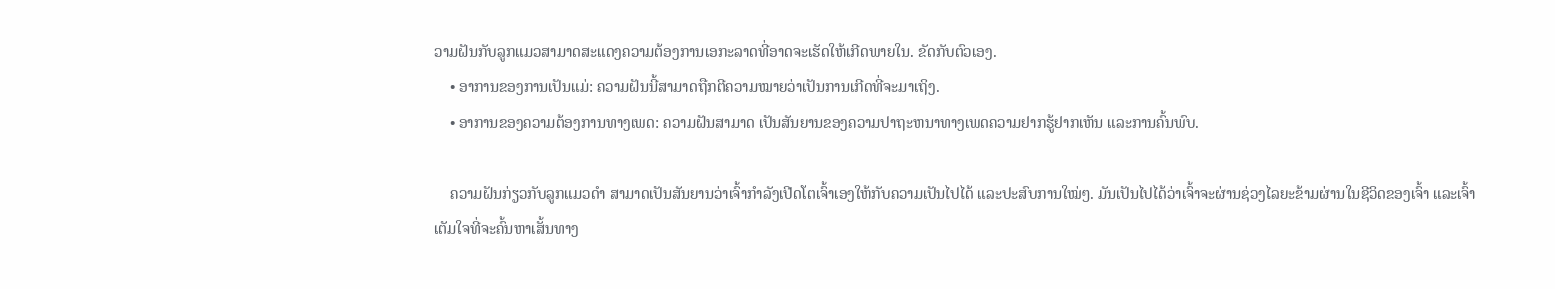ວາມຝັນກັບລູກແມວສາມາດສະແດງຄວາມຕ້ອງການເອກະລາດທີ່ອາດຈະເຮັດໃຫ້ເກີດພາຍໃນ. ຂັດກັບຕົວເອງ.
    • ອາການຂອງການເປັນແມ່: ຄວາມຝັນນີ້ສາມາດຖືກຕີຄວາມໝາຍວ່າເປັນການເກີດທີ່ຈະມາເຖິງ.
    • ອາການຂອງຄວາມຕ້ອງການທາງເພດ: ຄວາມຝັນສາມາດ ເປັນສັນຍານຂອງຄວາມປາຖະຫນາທາງເພດຄວາມຢາກຮູ້ຢາກເຫັນ ແລະການຄົ້ນພົບ.

    ຄວາມຝັນກ່ຽວກັບລູກແມວດຳ ສາມາດເປັນສັນຍານວ່າເຈົ້າກຳລັງເປີດໂຕເຈົ້າເອງໃຫ້ກັບຄວາມເປັນໄປໄດ້ ແລະປະສົບການໃໝ່ໆ. ມັນເປັນໄປໄດ້ວ່າເຈົ້າຈະຜ່ານຊ່ວງໄລຍະຂ້າມຜ່ານໃນຊີວິດຂອງເຈົ້າ ແລະເຈົ້າເຕັມໃຈທີ່ຈະຄົ້ນຫາເສັ້ນທາງ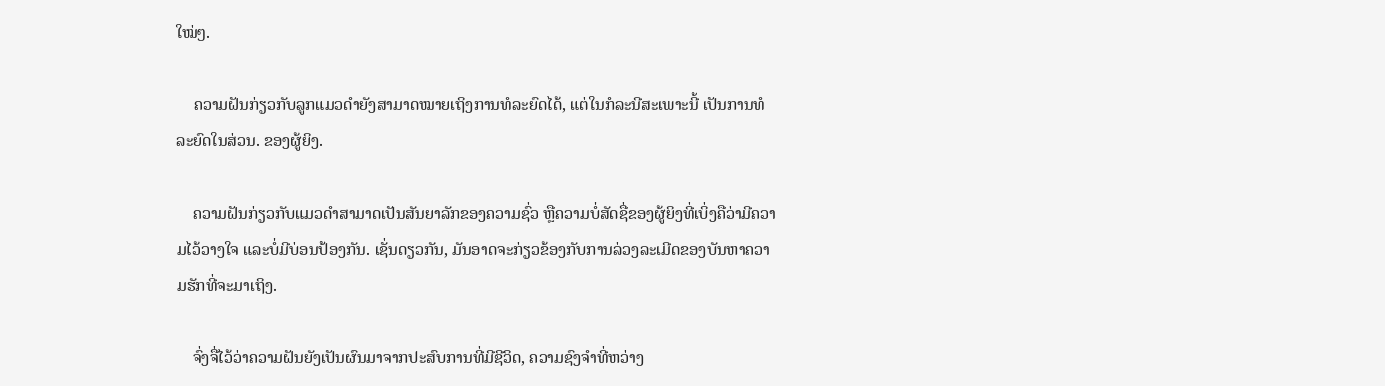ໃໝ່ໆ.

    ຄວາມຝັນກ່ຽວກັບລູກແມວດຳຍັງສາມາດໝາຍເຖິງການທໍລະຍົດໄດ້, ແຕ່ໃນກໍລະນີສະເພາະນີ້ ເປັນການທໍລະຍົດໃນສ່ວນ. ຂອງຜູ້ຍິງ.

    ຄວາມຝັນກ່ຽວກັບແມວດຳສາມາດເປັນສັນຍາລັກຂອງຄວາມຊົ່ວ ຫຼືຄວາມບໍ່ສັດຊື່ຂອງຜູ້ຍິງທີ່ເບິ່ງຄືວ່າມີຄວາມໄວ້ວາງໃຈ ແລະບໍ່ມີບ່ອນປ້ອງກັນ. ເຊັ່ນດຽວກັນ, ມັນອາດຈະກ່ຽວຂ້ອງກັບການລ່ວງລະເມີດຂອງບັນຫາຄວາມຮັກທີ່ຈະມາເຖິງ.

    ຈົ່ງຈື່ໄວ້ວ່າຄວາມຝັນຍັງເປັນຜົນມາຈາກປະສົບການທີ່ມີຊີວິດ, ຄວາມຊົງຈໍາທີ່ຫວ່າງ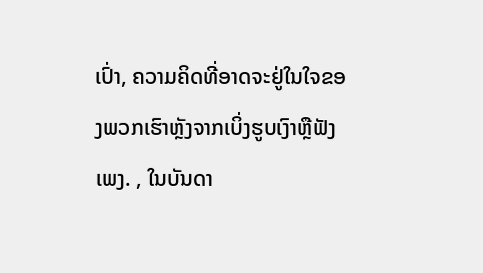ເປົ່າ, ຄວາມຄິດທີ່ອາດຈະຢູ່ໃນໃຈຂອງພວກເຮົາຫຼັງຈາກເບິ່ງຮູບເງົາຫຼືຟັງເພງ. , ໃນບັນດາ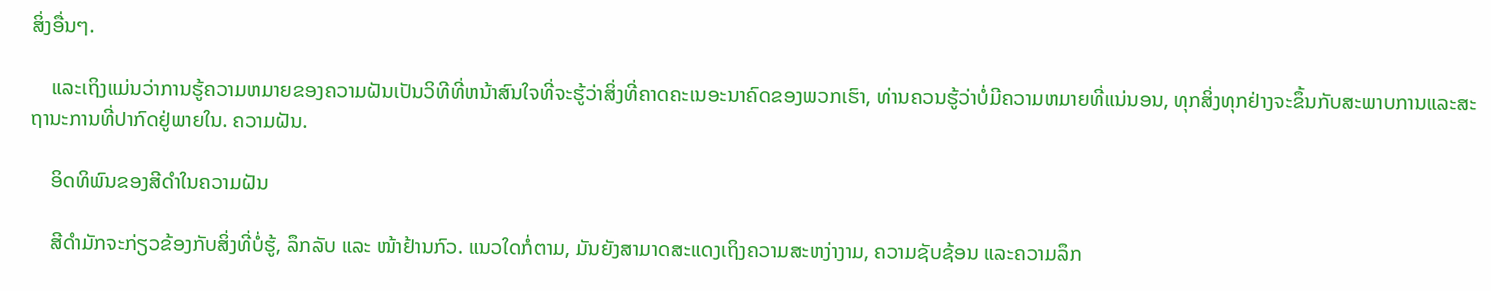ສິ່ງອື່ນໆ.

    ແລະເຖິງແມ່ນວ່າການຮູ້ຄວາມຫມາຍຂອງຄວາມຝັນເປັນວິທີທີ່ຫນ້າສົນໃຈທີ່ຈະຮູ້ວ່າສິ່ງທີ່ຄາດຄະເນອະນາຄົດຂອງພວກເຮົາ, ທ່ານຄວນຮູ້ວ່າບໍ່ມີຄວາມຫມາຍທີ່ແນ່ນອນ, ທຸກສິ່ງທຸກຢ່າງຈະຂຶ້ນກັບສະພາບການແລະສະຖານະການທີ່ປາກົດຢູ່ພາຍໃນ. ຄວາມຝັນ.

    ອິດທິພົນຂອງສີດຳໃນຄວາມຝັນ

    ສີດຳມັກຈະກ່ຽວຂ້ອງກັບສິ່ງທີ່ບໍ່ຮູ້, ລຶກລັບ ແລະ ໜ້າຢ້ານກົວ. ແນວໃດກໍ່ຕາມ, ມັນຍັງສາມາດສະແດງເຖິງຄວາມສະຫງ່າງາມ, ຄວາມຊັບຊ້ອນ ແລະຄວາມລຶກ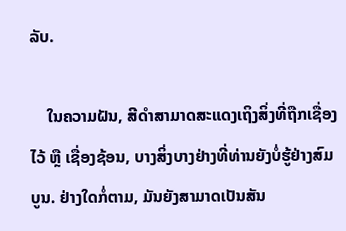ລັບ.

    ໃນຄວາມຝັນ, ສີດຳສາມາດສະແດງເຖິງສິ່ງທີ່ຖືກເຊື່ອງໄວ້ ຫຼື ເຊື່ອງຊ້ອນ, ບາງສິ່ງບາງຢ່າງທີ່ທ່ານຍັງບໍ່ຮູ້ຢ່າງສົມບູນ. ຢ່າງໃດກໍ່ຕາມ, ມັນຍັງສາມາດເປັນສັນ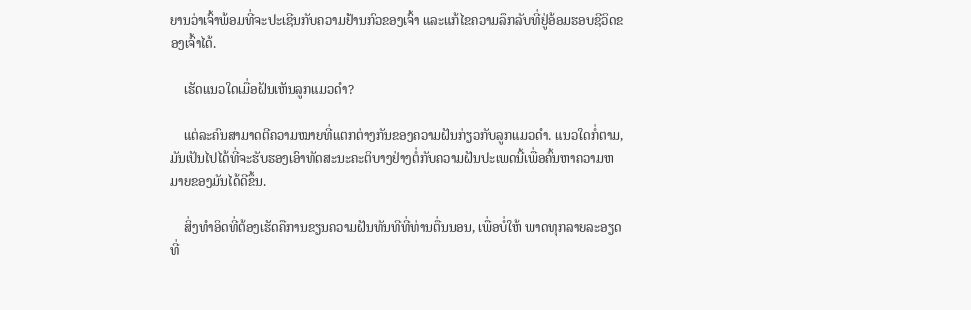ຍານວ່າເຈົ້າພ້ອມທີ່ຈະປະເຊີນກັບຄວາມຢ້ານກົວຂອງເຈົ້າ ແລະແກ້ໄຂຄວາມລຶກລັບທີ່ຢູ່ອ້ອມຮອບຊີວິດຂອງເຈົ້າໄດ້.

    ເຮັດແນວໃດເມື່ອຝັນເຫັນລູກແມວດໍາ?

    ແຕ່ລະຄົນສາມາດຕີຄວາມໝາຍທີ່ແຕກຕ່າງກັນຂອງຄວາມຝັນກ່ຽວກັບລູກແມວດຳ. ແນວໃດກໍ່ຕາມ, ມັນເປັນໄປໄດ້ທີ່ຈະຮັບຮອງເອົາທັດສະນະຄະຕິບາງຢ່າງຕໍ່ກັບຄວາມຝັນປະເພດນີ້ເພື່ອຄົ້ນຫາຄວາມຫມາຍຂອງມັນໄດ້ດີຂຶ້ນ.

    ສິ່ງທໍາອິດທີ່ຕ້ອງເຮັດຄືການຂຽນຄວາມຝັນທັນທີທີ່ທ່ານຕື່ນນອນ, ເພື່ອບໍ່ໃຫ້ ພາດທຸກລາຍລະອຽດທີ່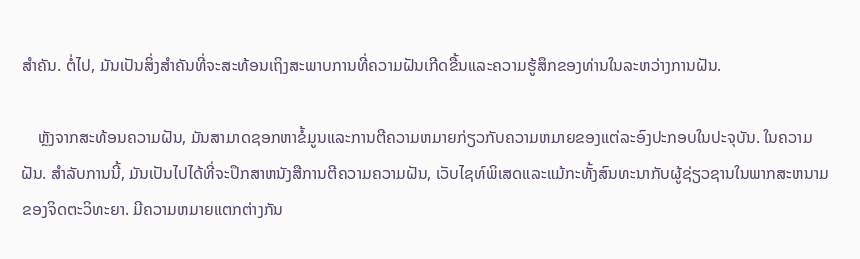ສໍາຄັນ. ຕໍ່ໄປ, ມັນເປັນສິ່ງສໍາຄັນທີ່ຈະສະທ້ອນເຖິງສະພາບການທີ່ຄວາມຝັນເກີດຂື້ນແລະຄວາມຮູ້ສຶກຂອງທ່ານໃນລະຫວ່າງການຝັນ.

    ຫຼັງຈາກສະທ້ອນຄວາມຝັນ, ມັນສາມາດຊອກຫາຂໍ້ມູນແລະການຕີຄວາມຫມາຍກ່ຽວກັບຄວາມຫມາຍຂອງແຕ່ລະອົງປະກອບໃນປະຈຸບັນ. ໃນຄວາມຝັນ. ສໍາລັບການນີ້, ມັນເປັນໄປໄດ້ທີ່ຈະປຶກສາຫນັງສືການຕີຄວາມຄວາມຝັນ, ເວັບໄຊທ໌ພິເສດແລະແມ້ກະທັ້ງສົນທະນາກັບຜູ້ຊ່ຽວຊານໃນພາກສະຫນາມຂອງຈິດຕະວິທະຍາ. ມີຄວາມຫມາຍແຕກຕ່າງກັນ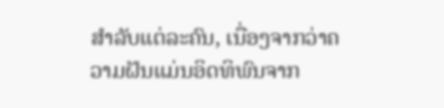ສໍາລັບແຕ່ລະຄົນ, ເນື່ອງຈາກວ່າຄວາມຝັນແມ່ນອິດທິພົນຈາກ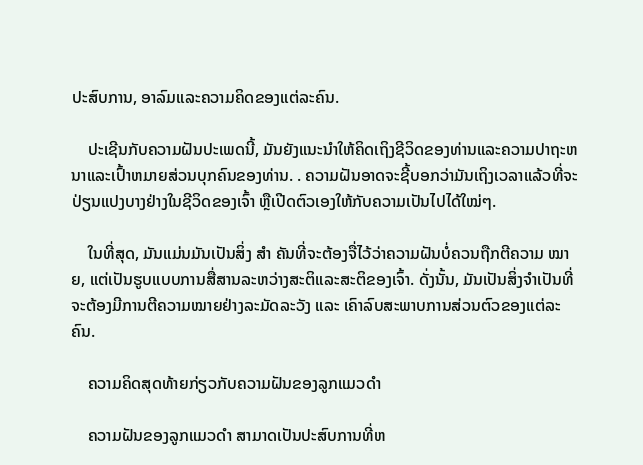ປະສົບການ, ອາລົມແລະຄວາມຄິດຂອງແຕ່ລະຄົນ.

    ປະເຊີນກັບຄວາມຝັນປະເພດນີ້, ມັນຍັງແນະນໍາໃຫ້ຄິດເຖິງຊີວິດຂອງທ່ານແລະຄວາມປາຖະຫນາແລະເປົ້າຫມາຍສ່ວນບຸກຄົນຂອງທ່ານ. . ຄວາມຝັນອາດຈະຊີ້ບອກວ່າມັນເຖິງເວລາແລ້ວທີ່ຈະປ່ຽນແປງບາງຢ່າງໃນຊີວິດຂອງເຈົ້າ ຫຼືເປີດຕົວເອງໃຫ້ກັບຄວາມເປັນໄປໄດ້ໃໝ່ໆ.

    ໃນທີ່ສຸດ, ມັນແມ່ນມັນເປັນສິ່ງ ສຳ ຄັນທີ່ຈະຕ້ອງຈື່ໄວ້ວ່າຄວາມຝັນບໍ່ຄວນຖືກຕີຄວາມ ໝາຍ, ແຕ່ເປັນຮູບແບບການສື່ສານລະຫວ່າງສະຕິແລະສະຕິຂອງເຈົ້າ. ດັ່ງນັ້ນ, ມັນເປັນສິ່ງຈໍາເປັນທີ່ຈະຕ້ອງມີການຕີຄວາມໝາຍຢ່າງລະມັດລະວັງ ແລະ ເຄົາລົບສະພາບການສ່ວນຕົວຂອງແຕ່ລະຄົນ.

    ຄວາມຄິດສຸດທ້າຍກ່ຽວກັບຄວາມຝັນຂອງລູກແມວດຳ

    ຄວາມຝັນຂອງລູກແມວດຳ ສາມາດເປັນປະສົບການທີ່ຫ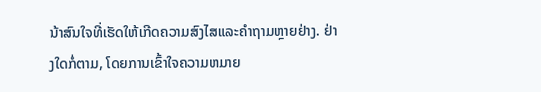ນ້າສົນໃຈທີ່ເຮັດໃຫ້ເກີດຄວາມສົງໄສແລະຄໍາຖາມຫຼາຍຢ່າງ. ຢ່າງໃດກໍ່ຕາມ, ໂດຍການເຂົ້າໃຈຄວາມຫມາຍ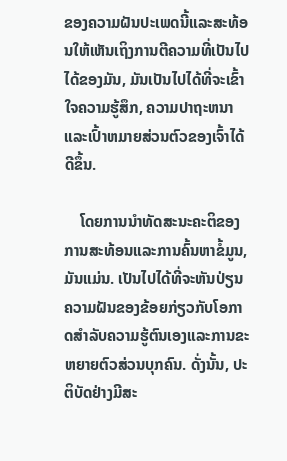ຂອງຄວາມຝັນປະເພດນີ້ແລະສະທ້ອນໃຫ້ເຫັນເຖິງການຕີຄວາມທີ່ເປັນໄປໄດ້ຂອງມັນ, ມັນເປັນໄປໄດ້ທີ່ຈະເຂົ້າໃຈຄວາມຮູ້ສຶກ, ຄວາມປາຖະຫນາແລະເປົ້າຫມາຍສ່ວນຕົວຂອງເຈົ້າໄດ້ດີຂຶ້ນ.

    ໂດຍການນໍາທັດສະນະຄະຕິຂອງການສະທ້ອນແລະການຄົ້ນຫາຂໍ້ມູນ, ມັນແມ່ນ. ເປັນໄປໄດ້ທີ່ຈະຫັນປ່ຽນຄວາມຝັນຂອງຂ້ອຍກ່ຽວກັບໂອກາດສໍາລັບຄວາມຮູ້ຕົນເອງແລະການຂະຫຍາຍຕົວສ່ວນບຸກຄົນ. ດັ່ງນັ້ນ, ປະຕິບັດຢ່າງມີສະ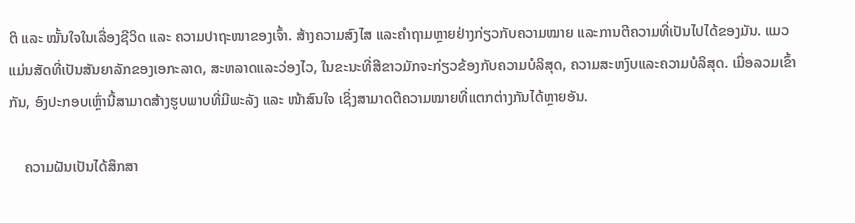ຕິ ແລະ ໝັ້ນໃຈໃນເລື່ອງຊີວິດ ແລະ ຄວາມປາຖະໜາຂອງເຈົ້າ. ສ້າງຄວາມສົງໄສ ແລະຄຳຖາມຫຼາຍຢ່າງກ່ຽວກັບຄວາມໝາຍ ແລະການຕີຄວາມທີ່ເປັນໄປໄດ້ຂອງມັນ. ແມວແມ່ນສັດທີ່ເປັນສັນຍາລັກຂອງເອກະລາດ, ສະຫລາດແລະວ່ອງໄວ, ໃນຂະນະທີ່ສີຂາວມັກຈະກ່ຽວຂ້ອງກັບຄວາມບໍລິສຸດ, ຄວາມສະຫງົບແລະຄວາມບໍລິສຸດ. ເມື່ອລວມເຂົ້າກັນ, ອົງປະກອບເຫຼົ່ານີ້ສາມາດສ້າງຮູບພາບທີ່ມີພະລັງ ແລະ ໜ້າສົນໃຈ ເຊິ່ງສາມາດຕີຄວາມໝາຍທີ່ແຕກຕ່າງກັນໄດ້ຫຼາຍອັນ.

    ຄວາມຝັນເປັນໄດ້ສຶກສາ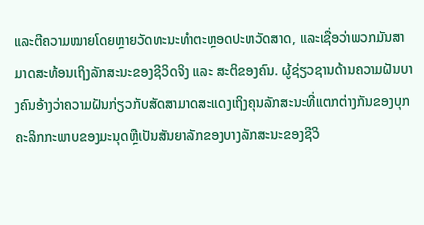ແລະຕີຄວາມໝາຍໂດຍຫຼາຍວັດທະນະທຳຕະຫຼອດປະຫວັດສາດ, ແລະເຊື່ອວ່າພວກມັນສາມາດສະທ້ອນເຖິງລັກສະນະຂອງຊີວິດຈິງ ແລະ ສະຕິຂອງຄົນ. ຜູ້ຊ່ຽວຊານດ້ານຄວາມຝັນບາງຄົນອ້າງວ່າຄວາມຝັນກ່ຽວກັບສັດສາມາດສະແດງເຖິງຄຸນລັກສະນະທີ່ແຕກຕ່າງກັນຂອງບຸກຄະລິກກະພາບຂອງມະນຸດຫຼືເປັນສັນຍາລັກຂອງບາງລັກສະນະຂອງຊີວິ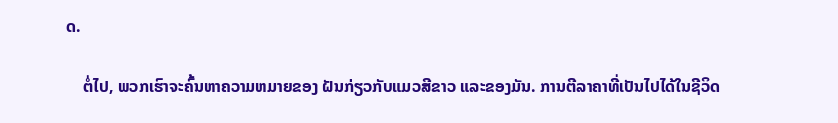ດ.

    ຕໍ່ໄປ, ພວກເຮົາຈະຄົ້ນຫາຄວາມຫມາຍຂອງ ຝັນກ່ຽວກັບແມວສີຂາວ ແລະຂອງມັນ. ການຕີລາຄາທີ່ເປັນໄປໄດ້ໃນຊີວິດ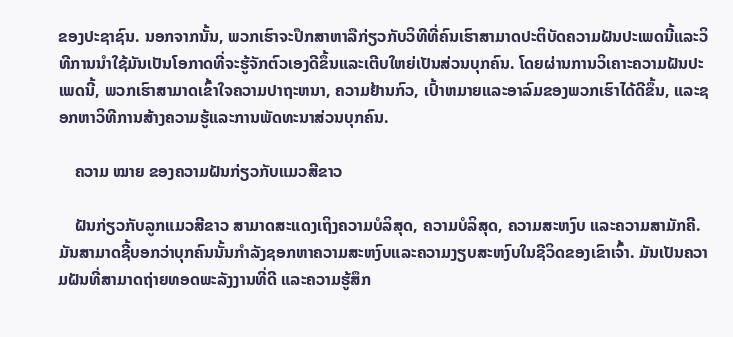ຂອງປະຊາຊົນ. ນອກຈາກນັ້ນ, ພວກເຮົາຈະປຶກສາຫາລືກ່ຽວກັບວິທີທີ່ຄົນເຮົາສາມາດປະຕິບັດຄວາມຝັນປະເພດນີ້ແລະວິທີການນໍາໃຊ້ມັນເປັນໂອກາດທີ່ຈະຮູ້ຈັກຕົວເອງດີຂຶ້ນແລະເຕີບໃຫຍ່ເປັນສ່ວນບຸກຄົນ. ໂດຍຜ່ານການວິເຄາະຄວາມຝັນປະເພດນີ້, ພວກເຮົາສາມາດເຂົ້າໃຈຄວາມປາຖະຫນາ, ຄວາມຢ້ານກົວ, ເປົ້າຫມາຍແລະອາລົມຂອງພວກເຮົາໄດ້ດີຂຶ້ນ, ແລະຊອກຫາວິທີການສ້າງຄວາມຮູ້ແລະການພັດທະນາສ່ວນບຸກຄົນ.

    ຄວາມ ໝາຍ ຂອງຄວາມຝັນກ່ຽວກັບແມວສີຂາວ

    ຝັນກ່ຽວກັບລູກແມວສີຂາວ ສາມາດສະແດງເຖິງຄວາມບໍລິສຸດ, ຄວາມບໍລິສຸດ, ຄວາມສະຫງົບ ແລະຄວາມສາມັກຄີ. ມັນສາມາດຊີ້ບອກວ່າບຸກຄົນນັ້ນກໍາລັງຊອກຫາຄວາມສະຫງົບແລະຄວາມງຽບສະຫງົບໃນຊີວິດຂອງເຂົາເຈົ້າ. ມັນເປັນຄວາມຝັນທີ່ສາມາດຖ່າຍທອດພະລັງງານທີ່ດີ ແລະຄວາມຮູ້ສຶກ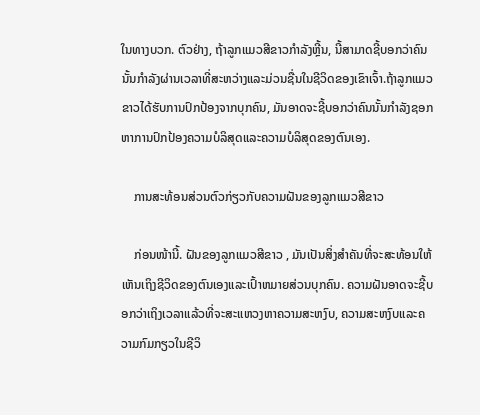ໃນທາງບວກ. ຕົວຢ່າງ, ຖ້າລູກແມວສີຂາວກໍາລັງຫຼີ້ນ, ນີ້ສາມາດຊີ້ບອກວ່າຄົນນັ້ນກໍາລັງຜ່ານເວລາທີ່ສະຫວ່າງແລະມ່ວນຊື່ນໃນຊີວິດຂອງເຂົາເຈົ້າ.ຖ້າລູກແມວຂາວໄດ້ຮັບການປົກປ້ອງຈາກບຸກຄົນ, ມັນອາດຈະຊີ້ບອກວ່າຄົນນັ້ນກຳລັງຊອກຫາການປົກປ້ອງຄວາມບໍລິສຸດແລະຄວາມບໍລິສຸດຂອງຕົນເອງ.

    ການສະທ້ອນສ່ວນຕົວກ່ຽວກັບຄວາມຝັນຂອງລູກແມວສີຂາວ

    ກ່ອນໜ້ານີ້. ຝັນຂອງລູກແມວສີຂາວ , ມັນເປັນສິ່ງສໍາຄັນທີ່ຈະສະທ້ອນໃຫ້ເຫັນເຖິງຊີວິດຂອງຕົນເອງແລະເປົ້າຫມາຍສ່ວນບຸກຄົນ. ຄວາມຝັນອາດຈະຊີ້ບອກວ່າເຖິງເວລາແລ້ວທີ່ຈະສະແຫວງຫາຄວາມສະຫງົບ, ຄວາມສະຫງົບແລະຄວາມກົມກຽວໃນຊີວິ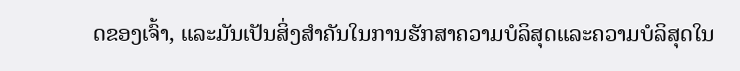ດຂອງເຈົ້າ, ແລະມັນເປັນສິ່ງສໍາຄັນໃນການຮັກສາຄວາມບໍລິສຸດແລະຄວາມບໍລິສຸດໃນ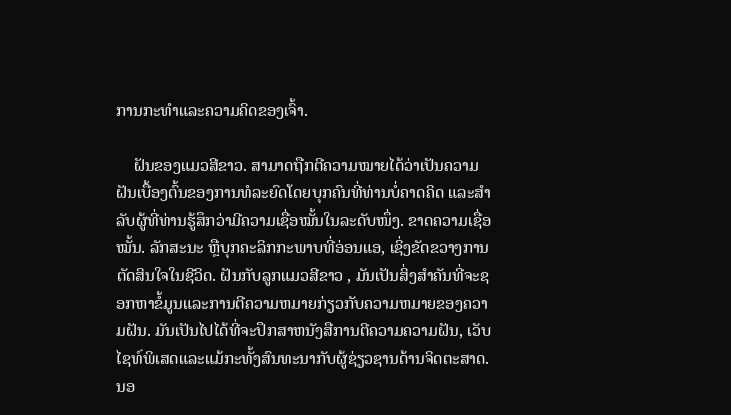ການກະທໍາແລະຄວາມຄິດຂອງເຈົ້າ.

    ຝັນຂອງແມວສີຂາວ. ສາມາດຖືກຕີຄວາມໝາຍໄດ້ວ່າເປັນຄວາມຝັນເບື້ອງຕົ້ນຂອງການທໍລະຍົດໂດຍບຸກຄົນທີ່ທ່ານບໍ່ຄາດຄິດ ແລະສຳລັບຜູ້ທີ່ທ່ານຮູ້ສຶກວ່າມີຄວາມເຊື່ອໝັ້ນໃນລະດັບໜຶ່ງ. ຂາດຄວາມເຊື່ອໝັ້ນ. ລັກສະນະ ຫຼືບຸກຄະລິກກະພາບທີ່ອ່ອນແອ, ເຊິ່ງຂັດຂວາງການຕັດສິນໃຈໃນຊີວິດ. ຝັນກັບລູກແມວສີຂາວ , ມັນເປັນສິ່ງສໍາຄັນທີ່ຈະຊອກຫາຂໍ້ມູນແລະການຕີຄວາມຫມາຍກ່ຽວກັບຄວາມຫມາຍຂອງຄວາມຝັນ. ມັນເປັນໄປໄດ້ທີ່ຈະປຶກສາຫນັງສືການຕີຄວາມຄວາມຝັນ, ເວັບໄຊທ໌ພິເສດແລະແມ້ກະທັ້ງສົນທະນາກັບຜູ້ຊ່ຽວຊານດ້ານຈິດຕະສາດ. ນອ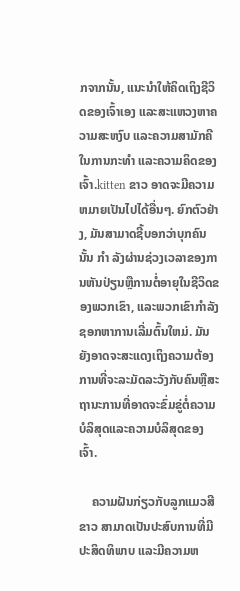ກຈາກນັ້ນ, ແນະນຳໃຫ້ຄິດເຖິງຊີວິດຂອງເຈົ້າເອງ ແລະສະແຫວງຫາຄວາມສະຫງົບ ແລະຄວາມສາມັກຄີໃນການກະທໍາ ແລະຄວາມຄິດຂອງເຈົ້າ.kitten ຂາວ ອາດຈະມີຄວາມຫມາຍເປັນໄປໄດ້ອື່ນໆ. ຍົກຕົວຢ່າງ, ມັນສາມາດຊີ້ບອກວ່າບຸກຄົນນັ້ນ ກຳ ລັງຜ່ານຊ່ວງເວລາຂອງການຫັນປ່ຽນຫຼືການຕໍ່ອາຍຸໃນຊີວິດຂອງພວກເຂົາ, ແລະພວກເຂົາກໍາລັງຊອກຫາການເລີ່ມຕົ້ນໃຫມ່. ມັນຍັງອາດຈະສະແດງເຖິງຄວາມຕ້ອງການທີ່ຈະລະມັດລະວັງກັບຄົນຫຼືສະຖານະການທີ່ອາດຈະຂົ່ມຂູ່ຕໍ່ຄວາມບໍລິສຸດແລະຄວາມບໍລິສຸດຂອງເຈົ້າ.

    ຄວາມຝັນກ່ຽວກັບລູກແມວສີຂາວ ສາມາດເປັນປະສົບການທີ່ມີປະສິດທິພາບ ແລະມີຄວາມຫ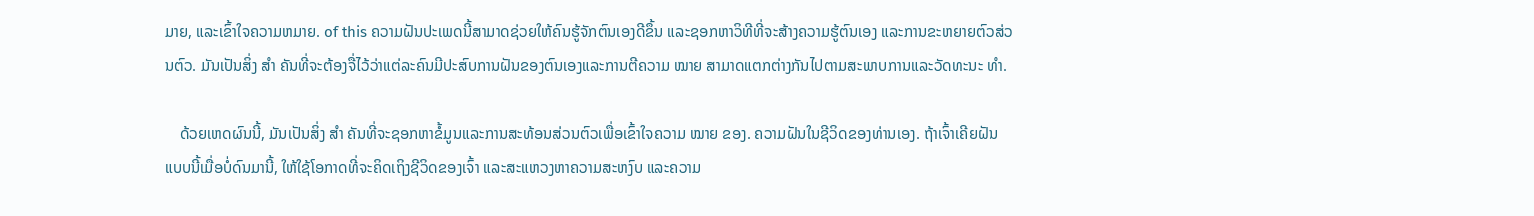ມາຍ, ແລະເຂົ້າໃຈຄວາມຫມາຍ. of this ຄວາມຝັນປະເພດນີ້ສາມາດຊ່ວຍໃຫ້ຄົນຮູ້ຈັກຕົນເອງດີຂຶ້ນ ແລະຊອກຫາວິທີທີ່ຈະສ້າງຄວາມຮູ້ຕົນເອງ ແລະການຂະຫຍາຍຕົວສ່ວນຕົວ. ມັນເປັນສິ່ງ ສຳ ຄັນທີ່ຈະຕ້ອງຈື່ໄວ້ວ່າແຕ່ລະຄົນມີປະສົບການຝັນຂອງຕົນເອງແລະການຕີຄວາມ ໝາຍ ສາມາດແຕກຕ່າງກັນໄປຕາມສະພາບການແລະວັດທະນະ ທຳ.

    ດ້ວຍເຫດຜົນນີ້, ມັນເປັນສິ່ງ ສຳ ຄັນທີ່ຈະຊອກຫາຂໍ້ມູນແລະການສະທ້ອນສ່ວນຕົວເພື່ອເຂົ້າໃຈຄວາມ ໝາຍ ຂອງ. ຄວາມຝັນໃນຊີວິດຂອງທ່ານເອງ. ຖ້າເຈົ້າເຄີຍຝັນແບບນີ້ເມື່ອບໍ່ດົນມານີ້, ໃຫ້ໃຊ້ໂອກາດທີ່ຈະຄິດເຖິງຊີວິດຂອງເຈົ້າ ແລະສະແຫວງຫາຄວາມສະຫງົບ ແລະຄວາມ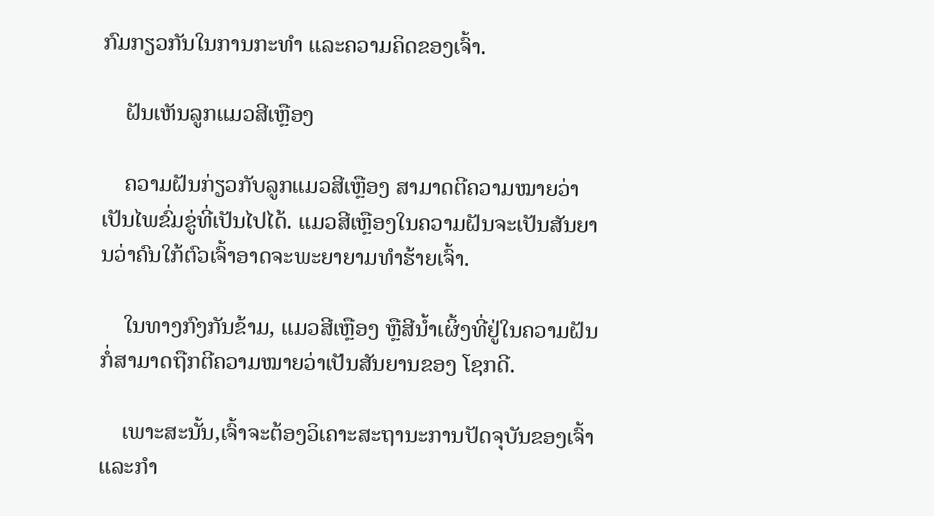ກົມກຽວກັນໃນການກະທໍາ ແລະຄວາມຄິດຂອງເຈົ້າ.

    ຝັນເຫັນລູກແມວສີເຫຼືອງ

    ຄວາມຝັນກ່ຽວກັບລູກແມວສີເຫຼືອງ ສາມາດຕີຄວາມໝາຍວ່າເປັນໄພຂົ່ມຂູ່ທີ່ເປັນໄປໄດ້. ແມວສີເຫຼືອງໃນຄວາມຝັນຈະເປັນສັນຍານວ່າຄົນໃກ້ຕົວເຈົ້າອາດຈະພະຍາຍາມທຳຮ້າຍເຈົ້າ.

    ໃນທາງກົງກັນຂ້າມ, ແມວສີເຫຼືອງ ຫຼືສີນໍ້າເຜິ້ງທີ່ຢູ່ໃນຄວາມຝັນກໍ່ສາມາດຖືກຕີຄວາມໝາຍວ່າເປັນສັນຍານຂອງ ໂຊກດີ.

    ເພາະສະນັ້ນ,ເຈົ້າຈະຕ້ອງວິເຄາະສະຖານະການປັດຈຸບັນຂອງເຈົ້າ ແລະກຳ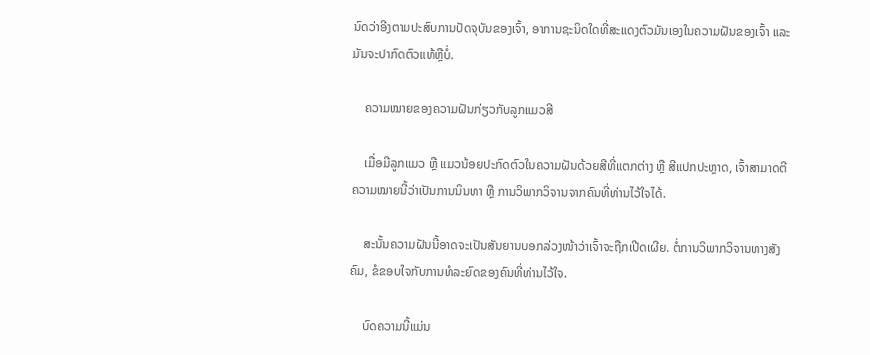ນົດວ່າອີງຕາມປະສົບການປັດຈຸບັນຂອງເຈົ້າ, ອາການຊະນິດໃດທີ່ສະແດງຕົວມັນເອງໃນຄວາມຝັນຂອງເຈົ້າ ແລະມັນຈະປາກົດຕົວແທ້ຫຼືບໍ່.

    ຄວາມໝາຍຂອງຄວາມຝັນກ່ຽວກັບລູກແມວສີ

    ເມື່ອມີລູກແມວ ຫຼື ແມວນ້ອຍປະກົດຕົວໃນຄວາມຝັນດ້ວຍສີທີ່ແຕກຕ່າງ ຫຼື ສີແປກປະຫຼາດ, ເຈົ້າສາມາດຕີຄວາມໝາຍນີ້ວ່າເປັນການນິນທາ ຫຼື ການວິພາກວິຈານຈາກຄົນທີ່ທ່ານໄວ້ໃຈໄດ້.

    ສະນັ້ນຄວາມຝັນນີ້ອາດຈະເປັນສັນຍານບອກລ່ວງໜ້າວ່າເຈົ້າຈະຖືກເປີດເຜີຍ. ຕໍ່ການວິພາກວິຈານທາງສັງຄົມ, ຂໍຂອບໃຈກັບການທໍລະຍົດຂອງຄົນທີ່ທ່ານໄວ້ໃຈ.

    ບົດຄວາມນີ້ແມ່ນ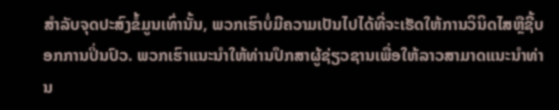ສໍາລັບຈຸດປະສົງຂໍ້ມູນເທົ່ານັ້ນ, ພວກເຮົາບໍ່ມີຄວາມເປັນໄປໄດ້ທີ່ຈະເຮັດໃຫ້ການວິນິດໄສຫຼືຊີ້ບອກການປິ່ນປົວ. ພວກເຮົາແນະນໍາໃຫ້ທ່ານປຶກສາຜູ້ຊ່ຽວຊານເພື່ອໃຫ້ລາວສາມາດແນະນໍາທ່ານ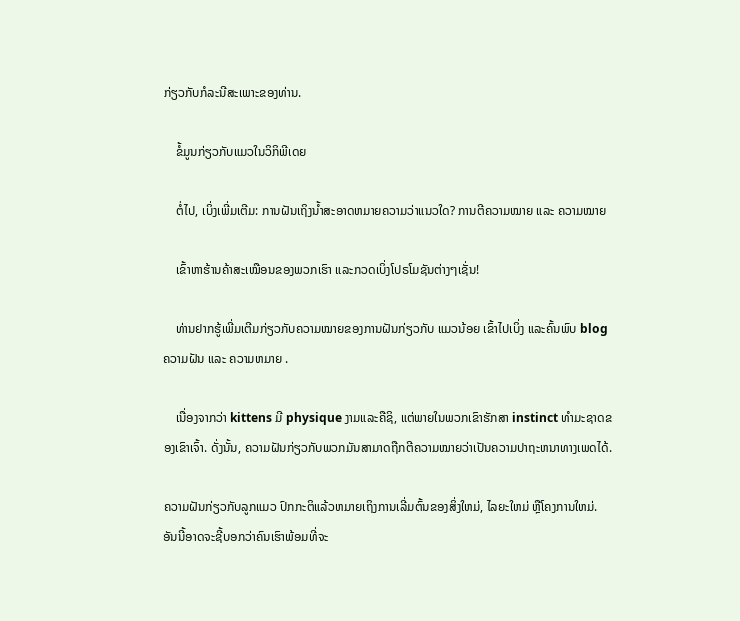ກ່ຽວກັບກໍລະນີສະເພາະຂອງທ່ານ.

    ຂໍ້ມູນກ່ຽວກັບແມວໃນວິກິພີເດຍ

    ຕໍ່ໄປ, ເບິ່ງເພີ່ມເຕີມ: ການຝັນເຖິງນໍ້າສະອາດຫມາຍຄວາມວ່າແນວໃດ? ການຕີຄວາມໝາຍ ແລະ ຄວາມໝາຍ

    ເຂົ້າຫາຮ້ານຄ້າສະເໝືອນຂອງພວກເຮົາ ແລະກວດເບິ່ງໂປຣໂມຊັນຕ່າງໆເຊັ່ນ!

    ທ່ານຢາກຮູ້ເພີ່ມເຕີມກ່ຽວກັບຄວາມໝາຍຂອງການຝັນກ່ຽວກັບ ແມວນ້ອຍ ເຂົ້າໄປເບິ່ງ ແລະຄົ້ນພົບ blog ຄວາມຝັນ ແລະ ຄວາມຫມາຍ .

    ເນື່ອງຈາກວ່າ kittens ມີ physique ງາມແລະຄືຊິ, ແຕ່ພາຍໃນພວກເຂົາຮັກສາ instinct ທໍາມະຊາດຂອງເຂົາເຈົ້າ. ດັ່ງນັ້ນ, ຄວາມຝັນກ່ຽວກັບພວກມັນສາມາດຖືກຕີຄວາມໝາຍວ່າເປັນຄວາມປາຖະຫນາທາງເພດໄດ້.

ຄວາມຝັນກ່ຽວກັບລູກແມວ ປົກກະຕິແລ້ວຫມາຍເຖິງການເລີ່ມຕົ້ນຂອງສິ່ງໃຫມ່, ໄລຍະໃຫມ່ ຫຼືໂຄງການໃຫມ່. ອັນນີ້ອາດຈະຊີ້ບອກວ່າຄົນເຮົາພ້ອມທີ່ຈະ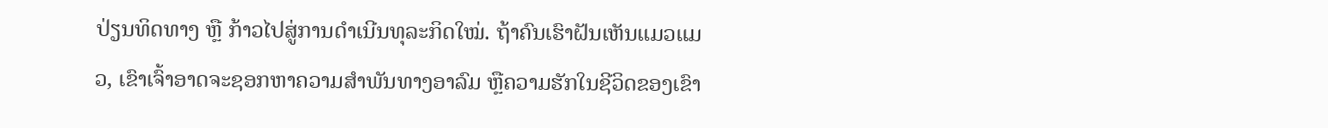ປ່ຽນທິດທາງ ຫຼື ກ້າວໄປສູ່ການດຳເນີນທຸລະກິດໃໝ່. ຖ້າຄົນເຮົາຝັນເຫັນແມວແມວ, ເຂົາເຈົ້າອາດຈະຊອກຫາຄວາມສຳພັນທາງອາລົມ ຫຼືຄວາມຮັກໃນຊີວິດຂອງເຂົາ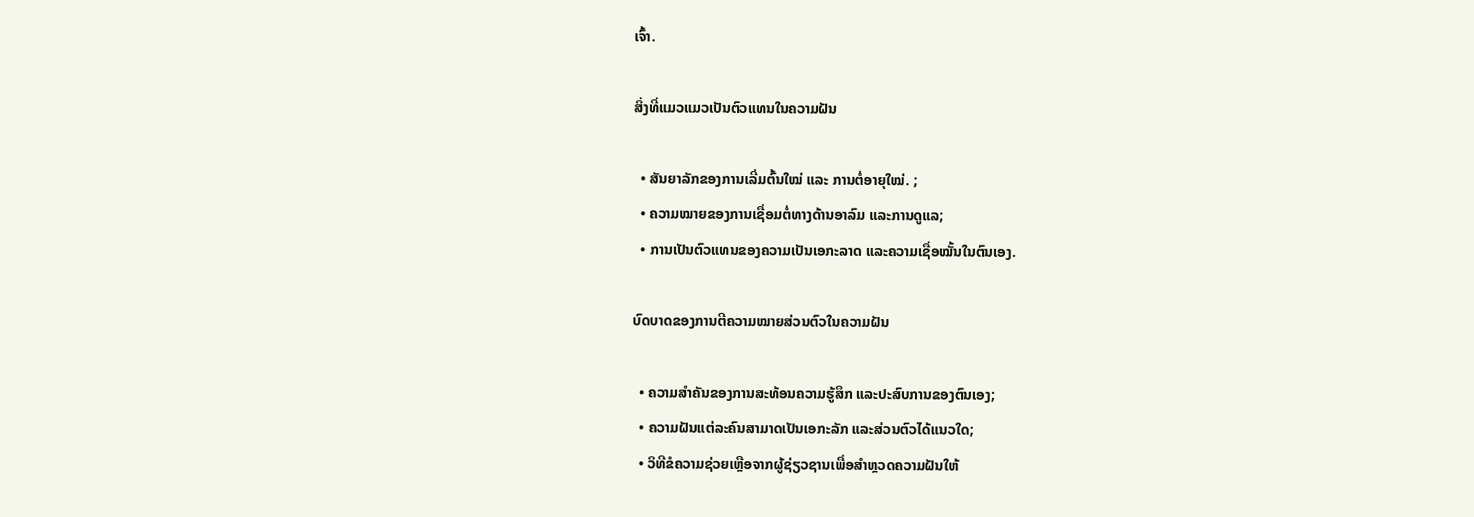ເຈົ້າ.

ສິ່ງທີ່ແມວແມວເປັນຕົວແທນໃນຄວາມຝັນ

  • ສັນຍາລັກຂອງການເລີ່ມຕົ້ນໃໝ່ ແລະ ການຕໍ່ອາຍຸໃໝ່. ;
  • ຄວາມໝາຍຂອງການເຊື່ອມຕໍ່ທາງດ້ານອາລົມ ແລະການດູແລ;
  • ການເປັນຕົວແທນຂອງຄວາມເປັນເອກະລາດ ແລະຄວາມເຊື່ອໝັ້ນໃນຕົນເອງ.

ບົດບາດຂອງການຕີຄວາມໝາຍສ່ວນຕົວໃນຄວາມຝັນ

  • ຄວາມສຳຄັນຂອງການສະທ້ອນຄວາມຮູ້ສຶກ ແລະປະສົບການຂອງຕົນເອງ;
  • ຄວາມຝັນແຕ່ລະຄົນສາມາດເປັນເອກະລັກ ແລະສ່ວນຕົວໄດ້ແນວໃດ;
  • ວິທີຂໍຄວາມຊ່ວຍເຫຼືອຈາກຜູ້ຊ່ຽວຊານເພື່ອສຳຫຼວດຄວາມຝັນໃຫ້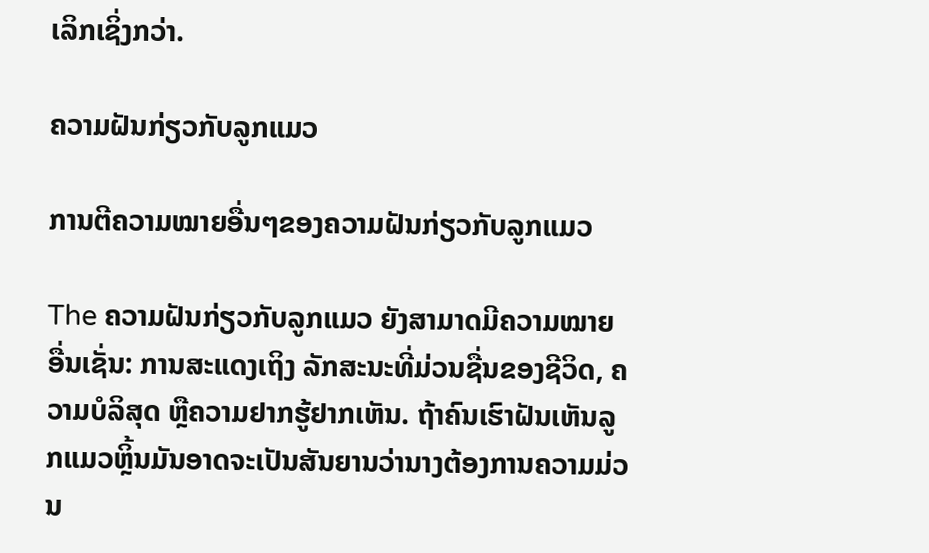ເລິກເຊິ່ງກວ່າ.

ຄວາມຝັນກ່ຽວກັບລູກແມວ

ການຕີຄວາມໝາຍອື່ນໆຂອງຄວາມຝັນກ່ຽວກັບລູກແມວ

The ຄວາມຝັນກ່ຽວກັບລູກແມວ ຍັງສາມາດມີຄວາມໝາຍອື່ນເຊັ່ນ: ການສະແດງເຖິງ ລັກສະນະທີ່ມ່ວນຊື່ນຂອງຊີວິດ, ຄວາມບໍລິສຸດ ຫຼືຄວາມຢາກຮູ້ຢາກເຫັນ. ຖ້າຄົນເຮົາຝັນເຫັນລູກແມວຫຼິ້ນມັນອາດຈະເປັນສັນຍານວ່ານາງຕ້ອງການຄວາມມ່ວນ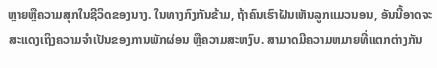ຫຼາຍຫຼືຄວາມສຸກໃນຊີວິດຂອງນາງ. ໃນທາງກົງກັນຂ້າມ, ຖ້າຄົນເຮົາຝັນເຫັນລູກແມວນອນ, ອັນນີ້ອາດຈະສະແດງເຖິງຄວາມຈໍາເປັນຂອງການພັກຜ່ອນ ຫຼືຄວາມສະຫງົບ. ສາມາດມີຄວາມຫມາຍທີ່ແຕກຕ່າງກັນ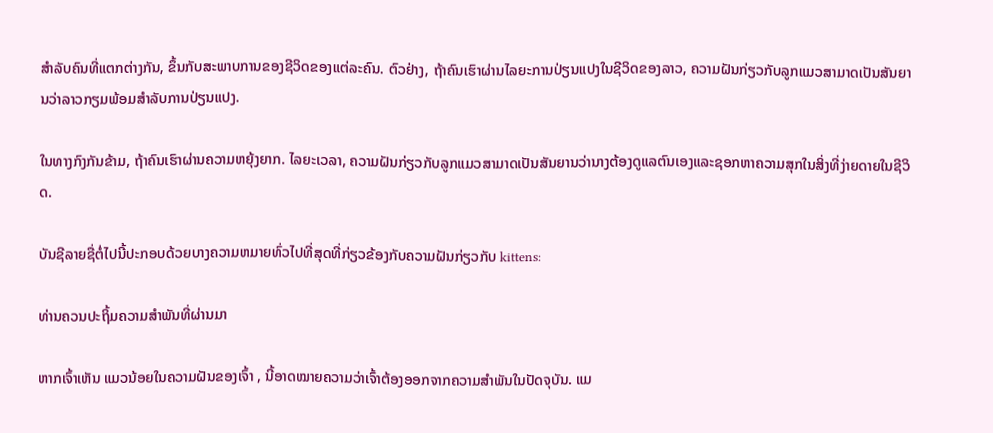ສໍາລັບຄົນທີ່ແຕກຕ່າງກັນ, ຂຶ້ນກັບສະພາບການຂອງຊີວິດຂອງແຕ່ລະຄົນ. ຕົວຢ່າງ, ຖ້າຄົນເຮົາຜ່ານໄລຍະການປ່ຽນແປງໃນຊີວິດຂອງລາວ, ຄວາມຝັນກ່ຽວກັບລູກແມວສາມາດເປັນສັນຍານວ່າລາວກຽມພ້ອມສໍາລັບການປ່ຽນແປງ.

ໃນທາງກົງກັນຂ້າມ, ຖ້າຄົນເຮົາຜ່ານຄວາມຫຍຸ້ງຍາກ. ໄລຍະເວລາ, ຄວາມຝັນກ່ຽວກັບລູກແມວສາມາດເປັນສັນຍານວ່ານາງຕ້ອງດູແລຕົນເອງແລະຊອກຫາຄວາມສຸກໃນສິ່ງທີ່ງ່າຍດາຍໃນຊີວິດ.

ບັນຊີລາຍຊື່ຕໍ່ໄປນີ້ປະກອບດ້ວຍບາງຄວາມຫມາຍທົ່ວໄປທີ່ສຸດທີ່ກ່ຽວຂ້ອງກັບຄວາມຝັນກ່ຽວກັບ kittens:

ທ່ານຄວນປະຖິ້ມຄວາມສຳພັນທີ່ຜ່ານມາ

ຫາກເຈົ້າເຫັນ ແມວນ້ອຍໃນຄວາມຝັນຂອງເຈົ້າ , ນີ້ອາດໝາຍຄວາມວ່າເຈົ້າຕ້ອງອອກຈາກຄວາມສຳພັນໃນປັດຈຸບັນ. ແມ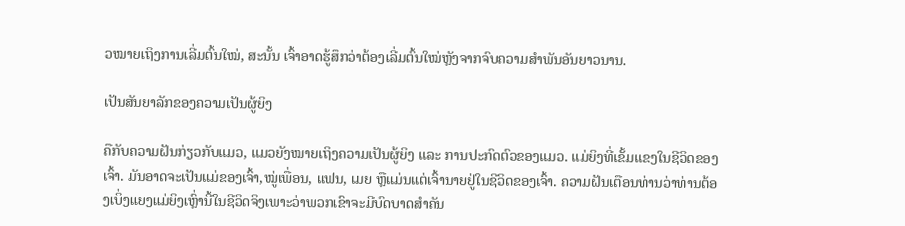ວໝາຍເຖິງການເລີ່ມຕົ້ນໃໝ່, ສະນັ້ນ ເຈົ້າອາດຮູ້ສຶກວ່າຕ້ອງເລີ່ມຕົ້ນໃໝ່ຫຼັງຈາກຈົບຄວາມສຳພັນອັນຍາວນານ.

ເປັນສັນຍາລັກຂອງຄວາມເປັນຜູ້ຍິງ

ຄືກັບຄວາມຝັນກ່ຽວກັບແມວ, ແມວຍັງໝາຍເຖິງຄວາມເປັນຜູ້ຍິງ ແລະ ການປະກົດຕົວຂອງແມວ. ແມ່ຍິງທີ່ເຂັ້ມແຂງໃນຊີວິດຂອງເຈົ້າ. ມັນອາດຈະເປັນແມ່ຂອງເຈົ້າ,ໝູ່ເພື່ອນ, ແຟນ, ເມຍ ຫຼືແມ່ນແຕ່ເຈົ້ານາຍຢູ່ໃນຊີວິດຂອງເຈົ້າ. ຄວາມຝັນເຕືອນທ່ານວ່າທ່ານຕ້ອງເບິ່ງແຍງແມ່ຍິງເຫຼົ່ານີ້ໃນຊີວິດຈິງເພາະວ່າພວກເຂົາຈະມີບົດບາດສໍາຄັນ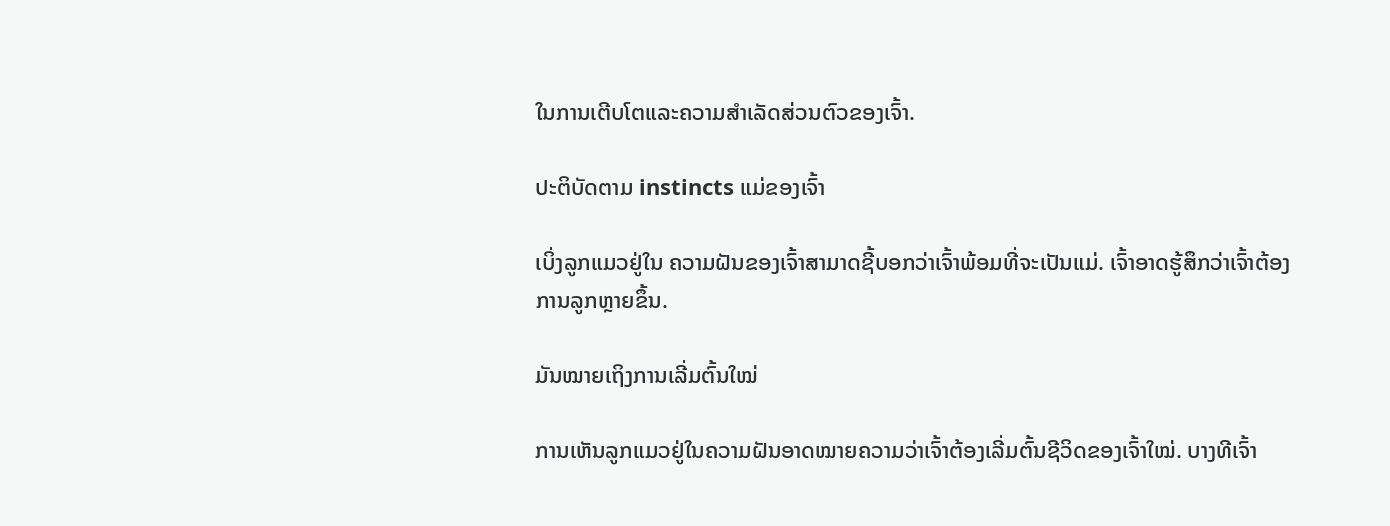ໃນການເຕີບໂຕແລະຄວາມສໍາເລັດສ່ວນຕົວຂອງເຈົ້າ.

ປະຕິບັດຕາມ instincts ແມ່ຂອງເຈົ້າ

ເບິ່ງລູກແມວຢູ່ໃນ ຄວາມຝັນຂອງເຈົ້າສາມາດຊີ້ບອກວ່າເຈົ້າພ້ອມທີ່ຈະເປັນແມ່. ເຈົ້າອາດຮູ້ສຶກວ່າເຈົ້າຕ້ອງການລູກຫຼາຍຂຶ້ນ.

ມັນໝາຍເຖິງການເລີ່ມຕົ້ນໃໝ່

ການເຫັນລູກແມວຢູ່ໃນຄວາມຝັນອາດໝາຍຄວາມວ່າເຈົ້າຕ້ອງເລີ່ມຕົ້ນຊີວິດຂອງເຈົ້າໃໝ່. ບາງທີເຈົ້າ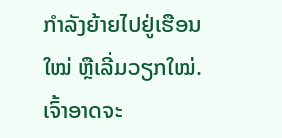ກຳລັງຍ້າຍໄປຢູ່ເຮືອນໃໝ່ ຫຼືເລີ່ມວຽກໃໝ່. ເຈົ້າອາດຈະ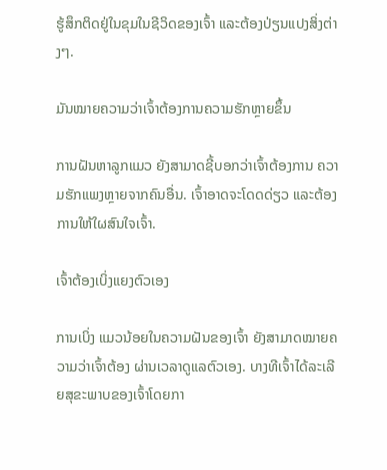ຮູ້ສຶກຕິດຢູ່ໃນຂຸມໃນຊີວິດຂອງເຈົ້າ ແລະຕ້ອງປ່ຽນແປງສິ່ງຕ່າງໆ.

ມັນໝາຍຄວາມວ່າເຈົ້າຕ້ອງການຄວາມຮັກຫຼາຍຂຶ້ນ

ການຝັນຫາລູກແມວ ຍັງສາມາດຊີ້ບອກວ່າເຈົ້າຕ້ອງການ ຄວາມຮັກແພງຫຼາຍຈາກຄົນອື່ນ. ເຈົ້າອາດຈະໂດດດ່ຽວ ແລະຕ້ອງການໃຫ້ໃຜສົນໃຈເຈົ້າ.

ເຈົ້າຕ້ອງເບິ່ງແຍງຕົວເອງ

ການເບິ່ງ ແມວນ້ອຍໃນຄວາມຝັນຂອງເຈົ້າ ຍັງສາມາດໝາຍຄວາມວ່າເຈົ້າຕ້ອງ ຜ່ານເວລາດູແລຕົວເອງ. ບາງທີເຈົ້າໄດ້ລະເລີຍສຸຂະພາບຂອງເຈົ້າໂດຍກາ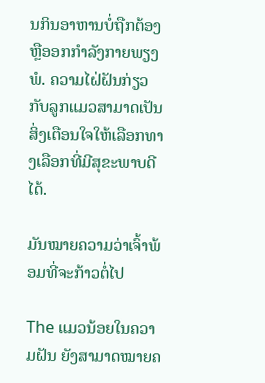ນກິນອາຫານບໍ່ຖືກຕ້ອງຫຼືອອກກໍາລັງກາຍພຽງພໍ. ຄວາມໄຝ່ຝັນກ່ຽວກັບລູກແມວສາມາດເປັນສິ່ງເຕືອນໃຈໃຫ້ເລືອກທາງເລືອກທີ່ມີສຸຂະພາບດີໄດ້.

ມັນໝາຍຄວາມວ່າເຈົ້າພ້ອມທີ່ຈະກ້າວຕໍ່ໄປ

The ແມວນ້ອຍໃນຄວາມຝັນ ຍັງສາມາດໝາຍຄ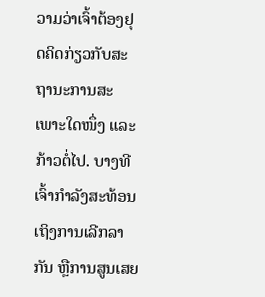ວາມວ່າເຈົ້າຕ້ອງຢຸດຄິດກ່ຽວກັບສະຖານະການສະເພາະໃດໜຶ່ງ ແລະກ້າວຕໍ່ໄປ. ບາງທີເຈົ້າກຳລັງສະທ້ອນເຖິງການເລີກລາກັນ ຫຼືການສູນເສຍ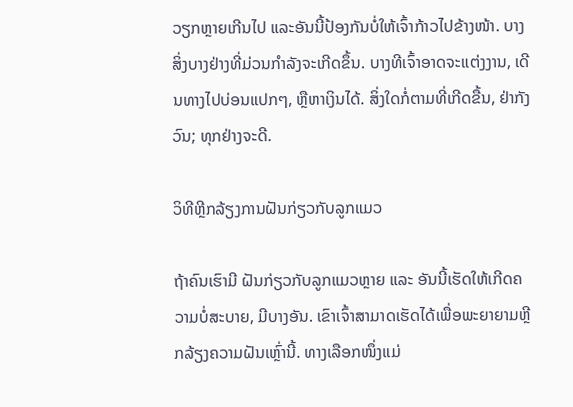ວຽກຫຼາຍເກີນໄປ ແລະອັນນີ້ປ້ອງກັນບໍ່ໃຫ້ເຈົ້າກ້າວໄປຂ້າງໜ້າ. ບາງສິ່ງບາງຢ່າງທີ່ມ່ວນກໍາລັງຈະເກີດຂຶ້ນ. ບາງທີເຈົ້າອາດຈະແຕ່ງງານ, ເດີນທາງໄປບ່ອນແປກໆ, ຫຼືຫາເງິນໄດ້. ສິ່ງໃດກໍ່ຕາມທີ່ເກີດຂື້ນ, ຢ່າກັງວົນ; ທຸກຢ່າງຈະດີ.

ວິທີຫຼີກລ້ຽງການຝັນກ່ຽວກັບລູກແມວ

ຖ້າຄົນເຮົາມີ ຝັນກ່ຽວກັບລູກແມວຫຼາຍ ແລະ ອັນນີ້ເຮັດໃຫ້ເກີດຄວາມບໍ່ສະບາຍ, ມີບາງອັນ. ເຂົາເຈົ້າສາມາດເຮັດໄດ້ເພື່ອພະຍາຍາມຫຼີກລ້ຽງຄວາມຝັນເຫຼົ່ານີ້. ທາງເລືອກໜຶ່ງແມ່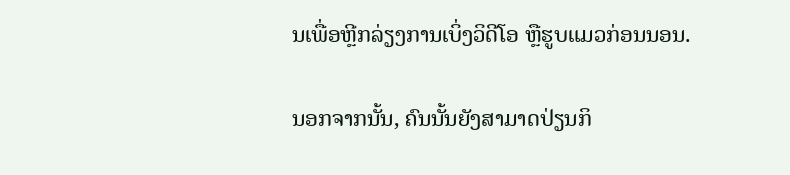ນເພື່ອຫຼີກລ່ຽງການເບິ່ງວິດີໂອ ຫຼືຮູບແມວກ່ອນນອນ.

ນອກຈາກນັ້ນ, ຄົນນັ້ນຍັງສາມາດປ່ຽນກິ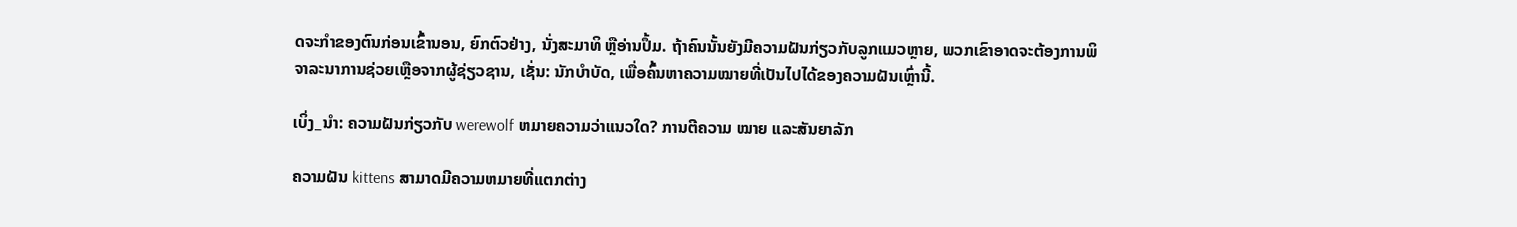ດຈະກຳຂອງຕົນກ່ອນເຂົ້ານອນ, ຍົກຕົວຢ່າງ, ນັ່ງສະມາທິ ຫຼືອ່ານປຶ້ມ. ຖ້າຄົນນັ້ນຍັງມີຄວາມຝັນກ່ຽວກັບລູກແມວຫຼາຍ, ພວກເຂົາອາດຈະຕ້ອງການພິຈາລະນາການຊ່ວຍເຫຼືອຈາກຜູ້ຊ່ຽວຊານ, ເຊັ່ນ: ນັກບຳບັດ, ເພື່ອຄົ້ນຫາຄວາມໝາຍທີ່ເປັນໄປໄດ້ຂອງຄວາມຝັນເຫຼົ່ານີ້.

ເບິ່ງ_ນຳ: ຄວາມຝັນກ່ຽວກັບ werewolf ຫມາຍຄວາມວ່າແນວໃດ? ການຕີຄວາມ ໝາຍ ແລະສັນຍາລັກ

ຄວາມຝັນ kittens ສາມາດມີຄວາມຫມາຍທີ່ແຕກຕ່າງ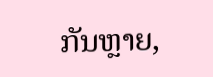ກັນຫຼາຍ,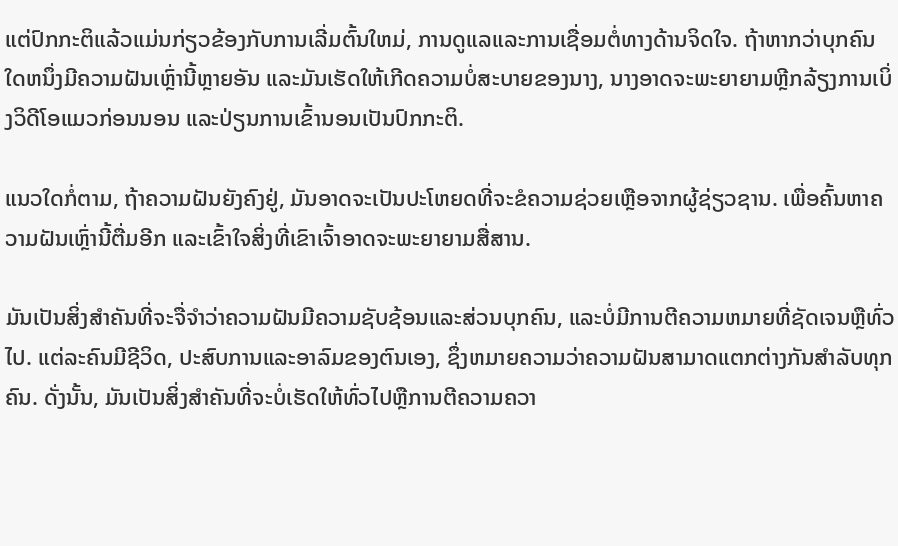ແຕ່ປົກກະຕິແລ້ວແມ່ນກ່ຽວຂ້ອງກັບການເລີ່ມຕົ້ນໃຫມ່, ການດູແລແລະການເຊື່ອມຕໍ່ທາງດ້ານຈິດໃຈ. ຖ້າຫາກວ່າບຸກຄົນໃດຫນຶ່ງມີຄວາມຝັນເຫຼົ່ານີ້ຫຼາຍອັນ ແລະມັນເຮັດໃຫ້ເກີດຄວາມບໍ່ສະບາຍຂອງນາງ, ນາງອາດຈະພະຍາຍາມຫຼີກລ້ຽງການເບິ່ງວິດີໂອແມວກ່ອນນອນ ແລະປ່ຽນການເຂົ້ານອນເປັນປົກກະຕິ.

ແນວໃດກໍ່ຕາມ, ຖ້າຄວາມຝັນຍັງຄົງຢູ່, ມັນອາດຈະເປັນປະໂຫຍດທີ່ຈະຂໍຄວາມຊ່ວຍເຫຼືອຈາກຜູ້ຊ່ຽວຊານ. ເພື່ອຄົ້ນຫາຄວາມຝັນເຫຼົ່ານີ້ຕື່ມອີກ ແລະເຂົ້າໃຈສິ່ງທີ່ເຂົາເຈົ້າອາດຈະພະຍາຍາມສື່ສານ.

ມັນເປັນສິ່ງສໍາຄັນທີ່ຈະຈື່ຈໍາວ່າຄວາມຝັນມີຄວາມຊັບຊ້ອນແລະສ່ວນບຸກຄົນ, ແລະບໍ່ມີການຕີຄວາມຫມາຍທີ່ຊັດເຈນຫຼືທົ່ວໄປ. ແຕ່ລະຄົນມີຊີວິດ, ປະສົບການແລະອາລົມຂອງຕົນເອງ, ຊຶ່ງຫມາຍຄວາມວ່າຄວາມຝັນສາມາດແຕກຕ່າງກັນສໍາລັບທຸກຄົນ. ດັ່ງນັ້ນ, ມັນເປັນສິ່ງສໍາຄັນທີ່ຈະບໍ່ເຮັດໃຫ້ທົ່ວໄປຫຼືການຕີຄວາມຄວາ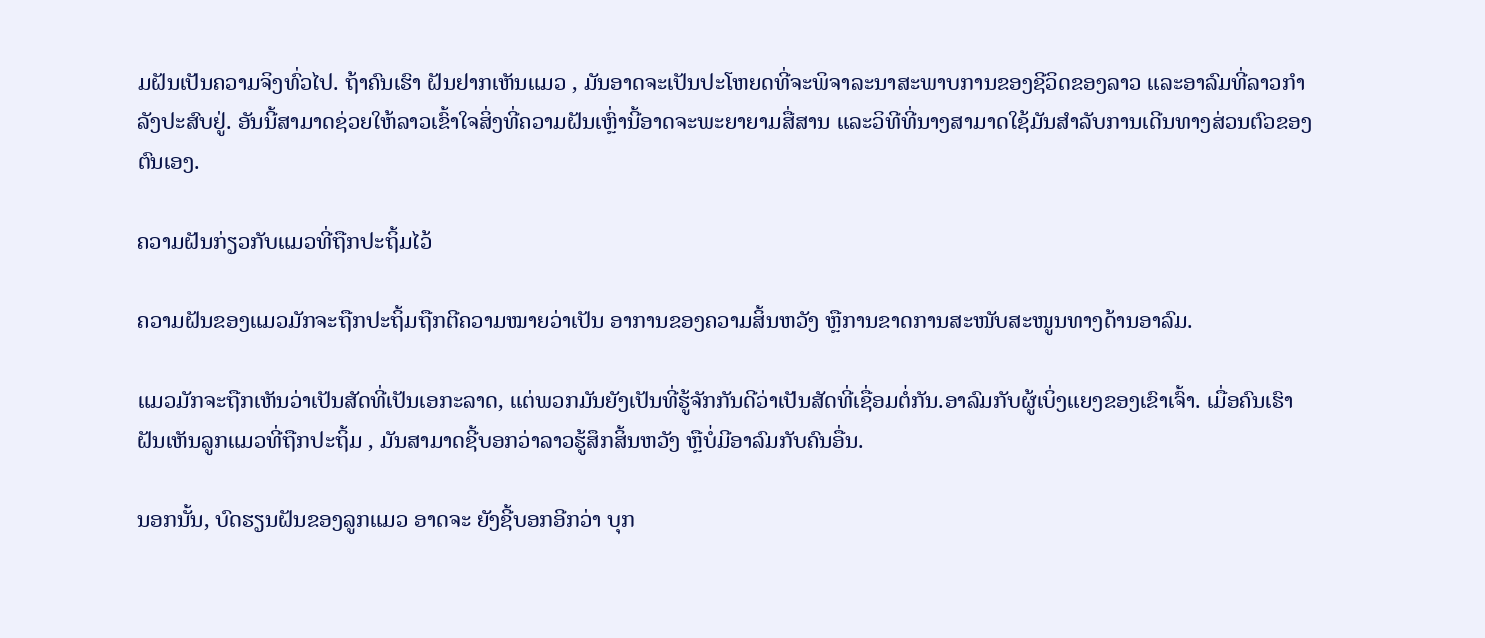ມຝັນເປັນຄວາມຈິງທົ່ວໄປ. ຖ້າຄົນເຮົາ ຝັນຢາກເຫັນແມວ , ມັນອາດຈະເປັນປະໂຫຍດທີ່ຈະພິຈາລະນາສະພາບການຂອງຊີວິດຂອງລາວ ແລະອາລົມທີ່ລາວກຳລັງປະສົບຢູ່. ອັນນີ້ສາມາດຊ່ວຍໃຫ້ລາວເຂົ້າໃຈສິ່ງທີ່ຄວາມຝັນເຫຼົ່ານີ້ອາດຈະພະຍາຍາມສື່ສານ ແລະວິທີທີ່ນາງສາມາດໃຊ້ມັນສໍາລັບການເດີນທາງສ່ວນຕົວຂອງຕົນເອງ.

ຄວາມຝັນກ່ຽວກັບແມວທີ່ຖືກປະຖິ້ມໄວ້

ຄວາມຝັນຂອງແມວມັກຈະຖືກປະຖິ້ມຖືກຕີຄວາມໝາຍວ່າເປັນ ອາການຂອງຄວາມສິ້ນຫວັງ ຫຼືການຂາດການສະໜັບສະໜູນທາງດ້ານອາລົມ.

ແມວມັກຈະຖືກເຫັນວ່າເປັນສັດທີ່ເປັນເອກະລາດ, ແຕ່ພວກມັນຍັງເປັນທີ່ຮູ້ຈັກກັນດີວ່າເປັນສັດທີ່ເຊື່ອມຕໍ່ກັນ.ອາລົມກັບຜູ້ເບິ່ງແຍງຂອງເຂົາເຈົ້າ. ເມື່ອຄົນເຮົາ ຝັນເຫັນລູກແມວທີ່ຖືກປະຖິ້ມ , ມັນສາມາດຊີ້ບອກວ່າລາວຮູ້ສຶກສິ້ນຫວັງ ຫຼືບໍ່ມີອາລົມກັບຄົນອື່ນ.

ນອກນັ້ນ, ບົດຮຽນຝັນຂອງລູກແມວ ອາດຈະ ຍັງຊີ້ບອກອີກວ່າ ບຸກ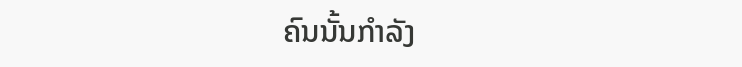ຄົນນັ້ນກໍາລັງ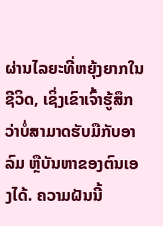ຜ່ານໄລຍະທີ່ຫຍຸ້ງຍາກໃນຊີວິດ, ເຊິ່ງເຂົາເຈົ້າຮູ້ສຶກວ່າບໍ່ສາມາດຮັບມືກັບອາລົມ ຫຼືບັນຫາຂອງຕົນເອງໄດ້. ຄວາມຝັນນີ້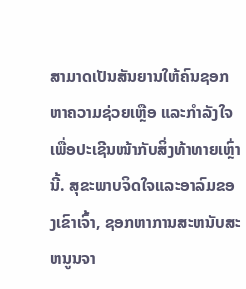ສາມາດເປັນສັນຍານໃຫ້ຄົນຊອກຫາຄວາມຊ່ວຍເຫຼືອ ແລະກຳລັງໃຈເພື່ອປະເຊີນໜ້າກັບສິ່ງທ້າທາຍເຫຼົ່ານີ້. ສຸຂະພາບຈິດໃຈແລະອາລົມຂອງເຂົາເຈົ້າ, ຊອກຫາການສະຫນັບສະຫນູນຈາ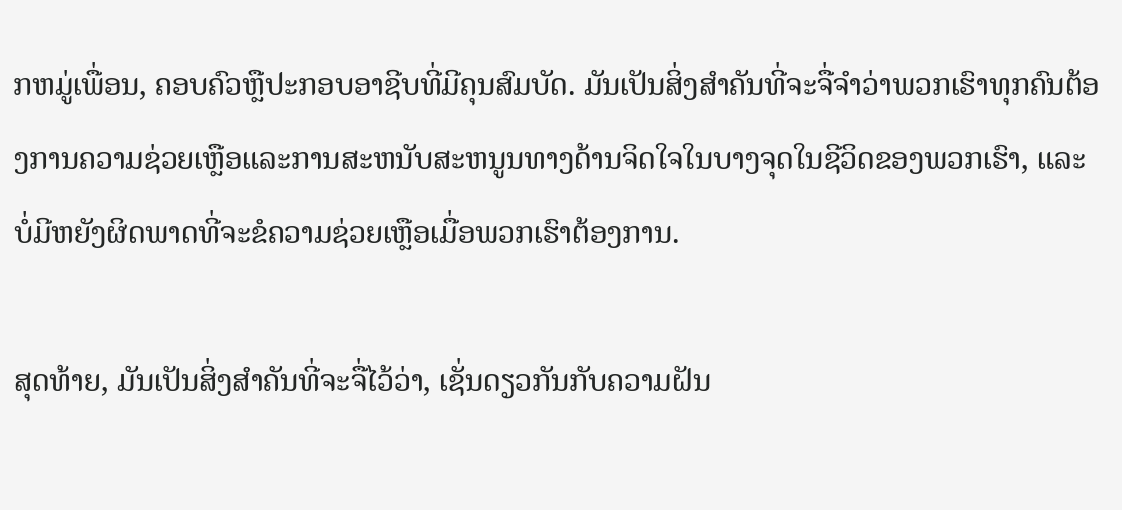ກຫມູ່ເພື່ອນ, ຄອບຄົວຫຼືປະກອບອາຊີບທີ່ມີຄຸນສົມບັດ. ມັນເປັນສິ່ງສໍາຄັນທີ່ຈະຈື່ຈໍາວ່າພວກເຮົາທຸກຄົນຕ້ອງການຄວາມຊ່ວຍເຫຼືອແລະການສະຫນັບສະຫນູນທາງດ້ານຈິດໃຈໃນບາງຈຸດໃນຊີວິດຂອງພວກເຮົາ, ແລະບໍ່ມີຫຍັງຜິດພາດທີ່ຈະຂໍຄວາມຊ່ວຍເຫຼືອເມື່ອພວກເຮົາຕ້ອງການ.

ສຸດທ້າຍ, ມັນເປັນສິ່ງສໍາຄັນທີ່ຈະຈື່ໄວ້ວ່າ, ເຊັ່ນດຽວກັນກັບຄວາມຝັນ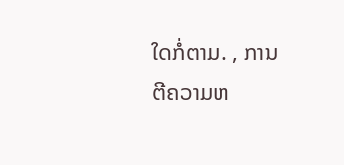ໃດກໍ່ຕາມ. , ການຕີຄວາມຫ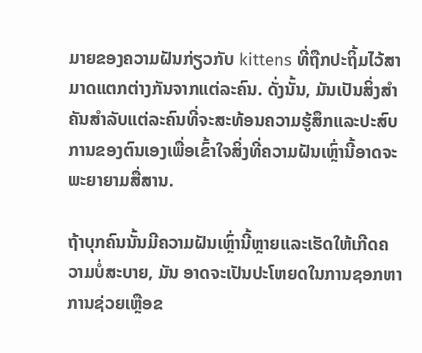ມາຍຂອງຄວາມຝັນກ່ຽວກັບ kittens ທີ່ຖືກປະຖິ້ມໄວ້ສາມາດແຕກຕ່າງກັນຈາກແຕ່ລະຄົນ. ດັ່ງນັ້ນ, ມັນເປັນສິ່ງສໍາຄັນສໍາລັບແຕ່ລະຄົນທີ່ຈະສະທ້ອນຄວາມຮູ້ສຶກແລະປະສົບການຂອງຕົນເອງເພື່ອເຂົ້າໃຈສິ່ງທີ່ຄວາມຝັນເຫຼົ່ານີ້ອາດຈະພະຍາຍາມສື່ສານ.

ຖ້າບຸກຄົນນັ້ນມີຄວາມຝັນເຫຼົ່ານີ້ຫຼາຍແລະເຮັດໃຫ້ເກີດຄວາມບໍ່ສະບາຍ, ມັນ ອາດຈະເປັນປະໂຫຍດໃນການຊອກຫາການຊ່ວຍເຫຼືອຂ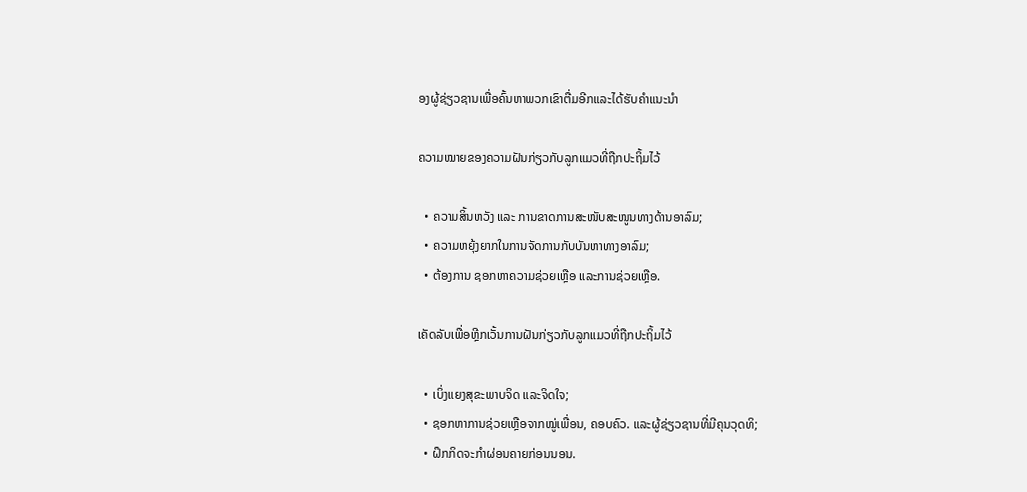ອງຜູ້ຊ່ຽວຊານເພື່ອຄົ້ນຫາພວກເຂົາຕື່ມອີກແລະໄດ້ຮັບຄໍາແນະນໍາ

ຄວາມໝາຍຂອງຄວາມຝັນກ່ຽວກັບລູກແມວທີ່ຖືກປະຖິ້ມໄວ້

  • ຄວາມສິ້ນຫວັງ ແລະ ການຂາດການສະໜັບສະໜູນທາງດ້ານອາລົມ;
  • ຄວາມຫຍຸ້ງຍາກໃນການຈັດການກັບບັນຫາທາງອາລົມ;
  • ຕ້ອງການ ຊອກຫາຄວາມຊ່ວຍເຫຼືອ ແລະການຊ່ວຍເຫຼືອ.

ເຄັດລັບເພື່ອຫຼີກເວັ້ນການຝັນກ່ຽວກັບລູກແມວທີ່ຖືກປະຖິ້ມໄວ້

  • ເບິ່ງແຍງສຸຂະພາບຈິດ ແລະຈິດໃຈ;
  • ຊອກຫາການຊ່ວຍເຫຼືອຈາກໝູ່ເພື່ອນ, ຄອບຄົວ. ແລະຜູ້ຊ່ຽວຊານທີ່ມີຄຸນວຸດທິ;
  • ຝຶກກິດຈະກຳຜ່ອນຄາຍກ່ອນນອນ.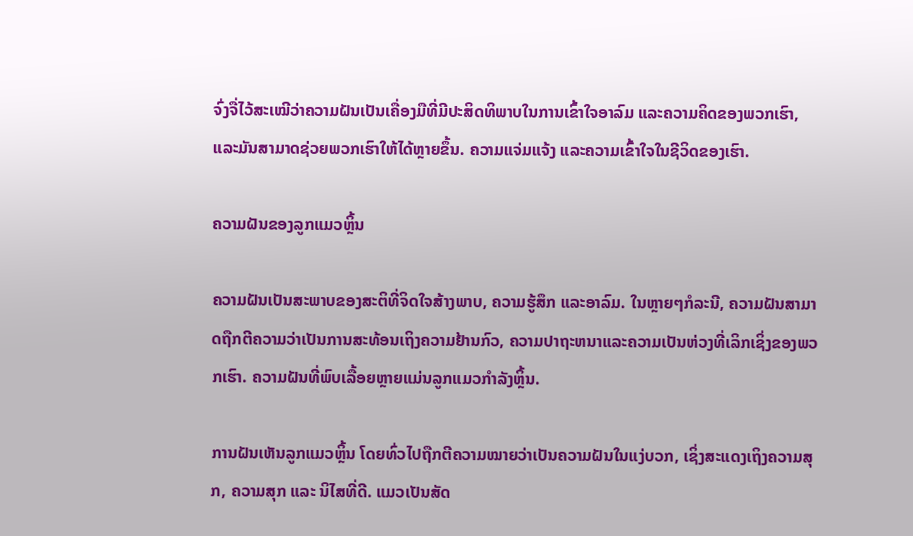ຈົ່ງຈື່ໄວ້ສະເໝີວ່າຄວາມຝັນເປັນເຄື່ອງມືທີ່ມີປະສິດທິພາບໃນການເຂົ້າໃຈອາລົມ ແລະຄວາມຄິດຂອງພວກເຮົາ, ແລະມັນສາມາດຊ່ວຍພວກເຮົາໃຫ້ໄດ້ຫຼາຍຂຶ້ນ. ຄວາມແຈ່ມແຈ້ງ ແລະຄວາມເຂົ້າໃຈໃນຊີວິດຂອງເຮົາ.

ຄວາມຝັນຂອງລູກແມວຫຼິ້ນ

ຄວາມຝັນເປັນສະພາບຂອງສະຕິທີ່ຈິດໃຈສ້າງພາບ, ຄວາມຮູ້ສຶກ ແລະອາລົມ. ໃນຫຼາຍໆກໍລະນີ, ຄວາມຝັນສາມາດຖືກຕີຄວາມວ່າເປັນການສະທ້ອນເຖິງຄວາມຢ້ານກົວ, ຄວາມປາຖະຫນາແລະຄວາມເປັນຫ່ວງທີ່ເລິກເຊິ່ງຂອງພວກເຮົາ. ຄວາມຝັນທີ່ພົບເລື້ອຍຫຼາຍແມ່ນລູກແມວກຳລັງຫຼິ້ນ.

ການຝັນເຫັນລູກແມວຫຼິ້ນ ໂດຍທົ່ວໄປຖືກຕີຄວາມໝາຍວ່າເປັນຄວາມຝັນໃນແງ່ບວກ, ເຊິ່ງສະແດງເຖິງຄວາມສຸກ, ຄວາມສຸກ ແລະ ນິໄສທີ່ດີ. ແມວເປັນສັດ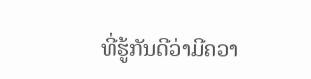ທີ່ຮູ້ກັນດີວ່າມີຄວາ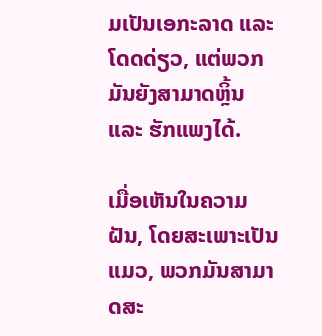ມເປັນເອກະລາດ ແລະ ໂດດດ່ຽວ, ແຕ່ພວກມັນຍັງສາມາດຫຼິ້ນ ແລະ ຮັກແພງໄດ້.

ເມື່ອເຫັນໃນຄວາມຝັນ, ໂດຍສະເພາະເປັນແມວ, ພວກມັນສາມາດສະ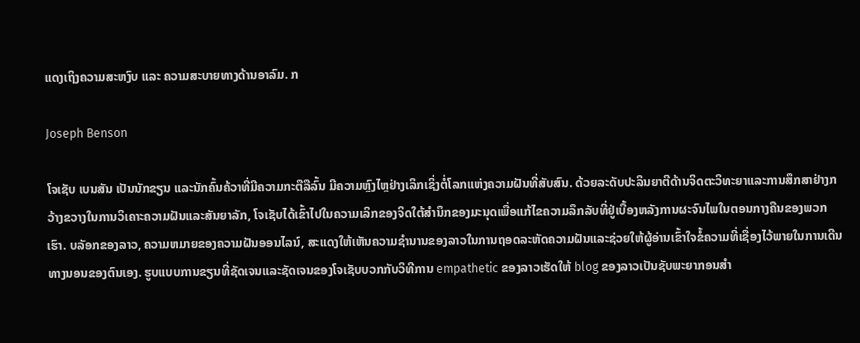ແດງເຖິງຄວາມສະຫງົບ ແລະ ຄວາມສະບາຍທາງດ້ານອາລົມ. ກ

Joseph Benson

ໂຈເຊັບ ເບນສັນ ເປັນນັກຂຽນ ແລະນັກຄົ້ນຄ້ວາທີ່ມີຄວາມກະຕືລືລົ້ນ ມີຄວາມຫຼົງໄຫຼຢ່າງເລິກເຊິ່ງຕໍ່ໂລກແຫ່ງຄວາມຝັນທີ່ສັບສົນ. ດ້ວຍລະດັບປະລິນຍາຕີດ້ານຈິດຕະວິທະຍາແລະການສຶກສາຢ່າງກວ້າງຂວາງໃນການວິເຄາະຄວາມຝັນແລະສັນຍາລັກ, ໂຈເຊັບໄດ້ເຂົ້າໄປໃນຄວາມເລິກຂອງຈິດໃຕ້ສໍານຶກຂອງມະນຸດເພື່ອແກ້ໄຂຄວາມລຶກລັບທີ່ຢູ່ເບື້ອງຫລັງການຜະຈົນໄພໃນຕອນກາງຄືນຂອງພວກເຮົາ. ບລັອກຂອງລາວ, ຄວາມຫມາຍຂອງຄວາມຝັນອອນໄລນ໌, ສະແດງໃຫ້ເຫັນຄວາມຊໍານານຂອງລາວໃນການຖອດລະຫັດຄວາມຝັນແລະຊ່ວຍໃຫ້ຜູ້ອ່ານເຂົ້າໃຈຂໍ້ຄວາມທີ່ເຊື່ອງໄວ້ພາຍໃນການເດີນທາງນອນຂອງຕົນເອງ. ຮູບແບບການຂຽນທີ່ຊັດເຈນແລະຊັດເຈນຂອງໂຈເຊັບບວກກັບວິທີການ empathetic ຂອງລາວເຮັດໃຫ້ blog ຂອງລາວເປັນຊັບພະຍາກອນສໍາ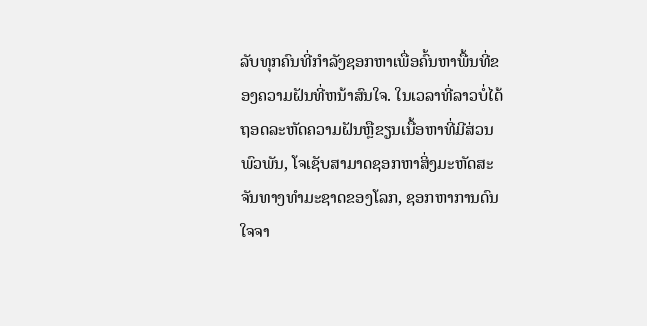ລັບທຸກຄົນທີ່ກໍາລັງຊອກຫາເພື່ອຄົ້ນຫາພື້ນທີ່ຂອງຄວາມຝັນທີ່ຫນ້າສົນໃຈ. ໃນເວລາທີ່ລາວບໍ່ໄດ້ຖອດລະຫັດຄວາມຝັນຫຼືຂຽນເນື້ອຫາທີ່ມີສ່ວນພົວພັນ, ໂຈເຊັບສາມາດຊອກຫາສິ່ງມະຫັດສະຈັນທາງທໍາມະຊາດຂອງໂລກ, ຊອກຫາການດົນໃຈຈາ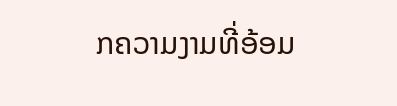ກຄວາມງາມທີ່ອ້ອມ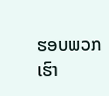ຮອບພວກເຮົາ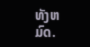ທັງຫມົດ.